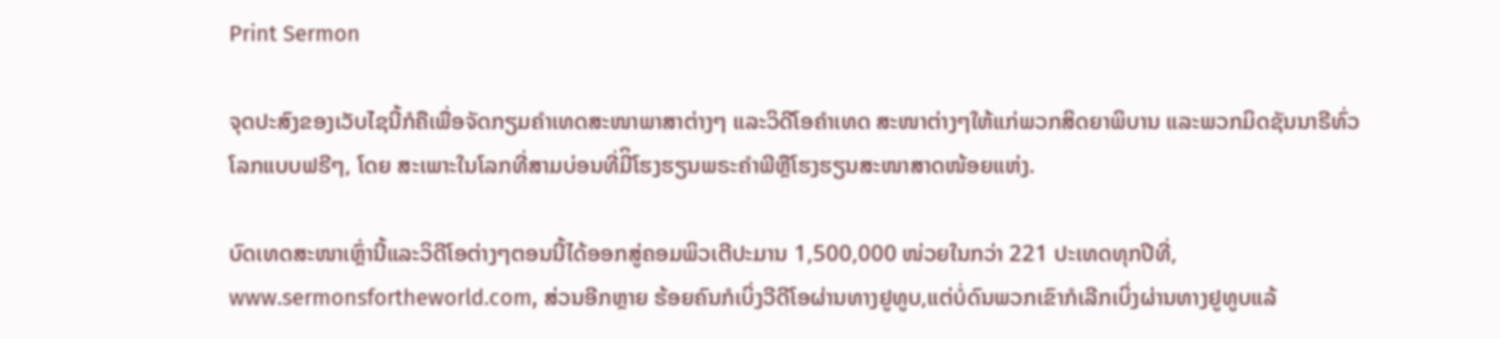Print Sermon

ຈຸດປະສົງຂອງເວັບໄຊນີ້ກໍຄືເພື່ອຈັດກຽມຄໍາເທດສະໜາພາສາຕ່າງໆ ແລະວິດີໂອຄໍາເທດ ສະໜາຕ່າງໆໃຫ້ແກ່ພວກສິດຍາພິບານ ແລະພວກມິດຊັນນາຣີທົ່ວໂລກແບບຟຣີໆ, ໂດຍ ສະເພາະໃນໂລກທີ່ສາມບ່ອນທີ່ມີິໂຮງຮຽນພຣະຄໍາພີຫຼືໂຮງຮຽນສະໜາສາດໜ້ອຍແຫ່ງ.

ບົດເທດສະໜາເຫຼົ່ານີ້ແລະວິດີໂອຕ່າງໆຕອນນີ້ໄດ້ອອກສູ່ຄອມພິວເຕີປະມານ 1,500,000 ໜ່ວຍໃນກວ່າ 221 ປະເທດທຸກປີທີ່, www.sermonsfortheworld.com, ສ່ວນອີກຫຼາຍ ຮ້ອຍຄົນກໍເບິ່ງວີດີໂອຜ່ານທາງຢູທູບ,ແຕ່ບໍ່ດົນພວກເຂົາກໍເລີກເບິ່ງຜ່ານທາງຢູທູບແລ້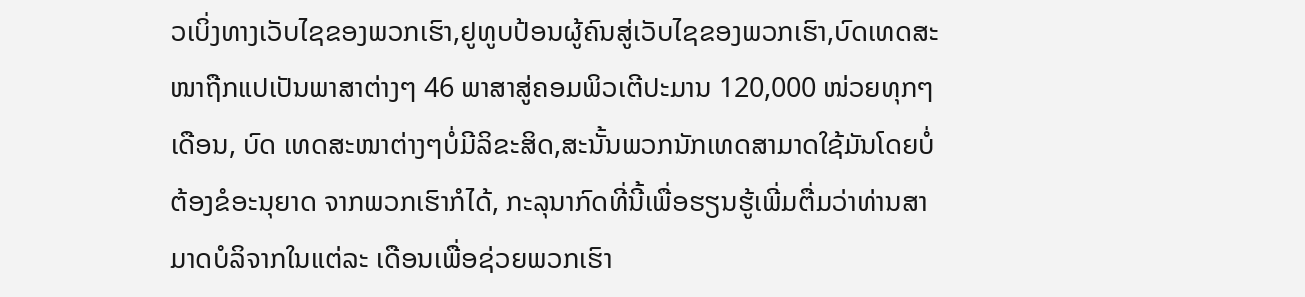ວເບິ່ງທາງເວັບໄຊຂອງພວກເຮົາ,ຢູທູບປ້ອນຜູ້ຄົນສູ່ເວັບໄຊຂອງພວກເຮົາ,ບົດເທດສະໜາຖືກແປເປັນພາສາຕ່າງໆ 46 ພາສາສູ່ຄອມພິວເຕີປະມານ 120,000 ໜ່ວຍທຸກໆເດືອນ, ບົດ ເທດສະໜາຕ່າງໆບໍ່ມີລິຂະສິດ,ສະນັ້ນພວກນັກເທດສາມາດໃຊ້ມັນໂດຍບໍ່ຕ້ອງຂໍອະນຸຍາດ ຈາກພວກເຮົາກໍໄດ້, ກະລຸນາກົດທີ່ນີ້ເພື່ອຮຽນຮູ້ເພີ່ມຕື່ມວ່າທ່ານສາມາດບໍລິຈາກໃນແຕ່ລະ ເດືອນເພື່ອຊ່ວຍພວກເຮົາ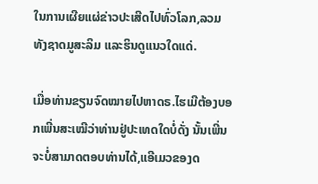ໃນການເຜີຍແຜ່ຂ່າວປະເສີດໄປທົ່ວໂລກ,ລວມທັງຊາດມູສະລິມ ແລະຮິນດູແນວໃດແດ່.

ເມື່ອທ່ານຂຽນຈົດໝາຍໄປຫາດຣ.ໄຮເມີຕ້ອງບອກເພີ່ນສະເໝີວ່າທ່ານຢູ່ປະເທດໃດບໍ່ດັ່ງ ນັ້ນເພີ່ນຈະບໍ່ສາມາດຕອບທ່ານໄດ້,ແອີເມວຂອງດ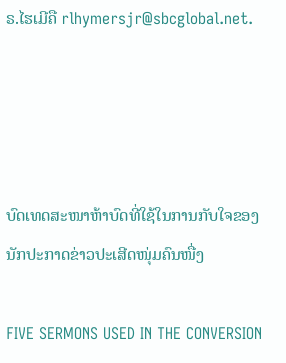ຣ.ໄຮເມີຄື rlhymersjr@sbcglobal.net.




ບົດເທດສະໜາຫ້າບົດທີ່ໃຊ້ໃນການກັບໃຈຂອງ
ນັກປະກາດຂ່າວປະເສີດໜຸ່ມຄົນໜື່ງ

FIVE SERMONS USED IN THE CONVERSION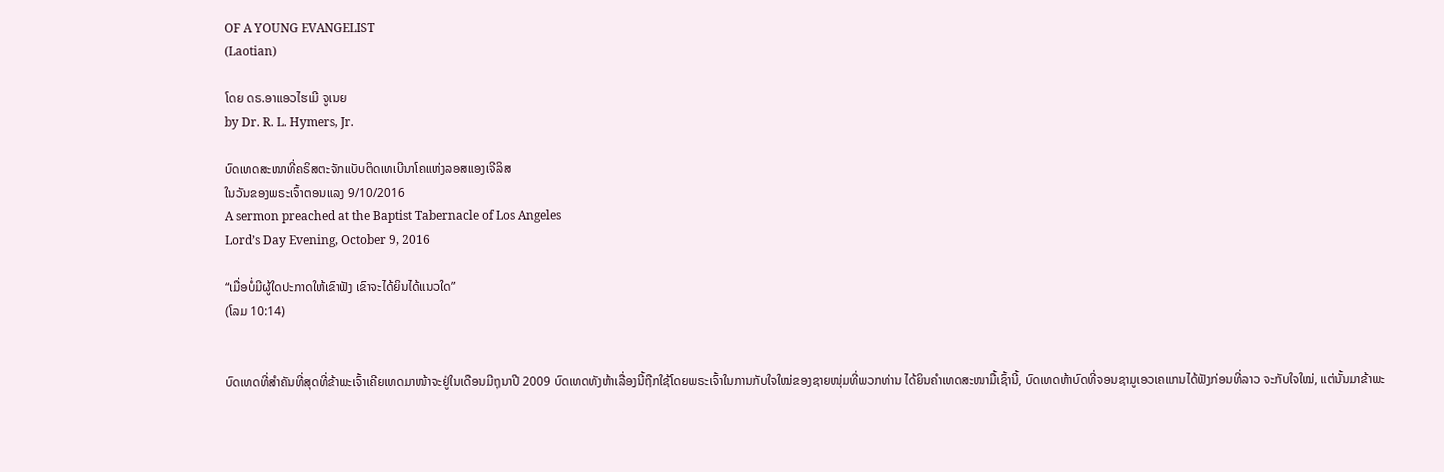OF A YOUNG EVANGELIST
(Laotian)

ໂດຍ ດຣ.ອາແອວໄຮເມີ ຈູເນຍ
by Dr. R. L. Hymers, Jr.

ບົດເທດສະໜາທີ່ຄຣິສຕະຈັກແບັບຕິດເທເບີນາໂຄແຫ່ງລອສແອງເຈີລິສ
ໃນວັນຂອງພຣະເຈົ້າຕອນແລງ 9/10/2016
A sermon preached at the Baptist Tabernacle of Los Angeles
Lord’s Day Evening, October 9, 2016

“ເມື່ອບໍ່ມີຜູ້ໃດປະກາດໃຫ້ເຂົາຟັງ ເຂົາຈະໄດ້ຍິນໄດ້ແນວໃດ”
(ໂລມ 10:14)


ບົດເທດທີ່ສໍາຄັນທີ່ສຸດທີ່ຂ້າພະເຈົ້າເຄີຍເທດມາໜ້າຈະຢູ່ໃນເດືອນມີຖຸນາປີ 2009 ບົດເທດທັງຫ້າເລື່ອງນີ້ຖືກໃຊ້ໂດຍພຣະເຈົ້າໃນການກັບໃຈໃໝ່ຂອງຊາຍໜຸ່ມທີ່ພວກທ່ານ ໄດ້ຍິນຄໍາເທດສະໜາມື້ເຊົ້ານີ້, ບົດເທດຫ້າບົດທີ່ຈອນຊາມູເອວເຄແກນໄດ້ຟັງກ່ອນທີ່ລາວ ຈະກັບໃຈໃໝ່, ແຕ່ນັ້ນມາຂ້າພະ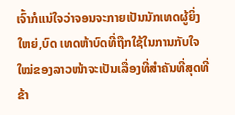ເຈົ້າກໍແນ່ໃຈວ່າຈອນຈະກາຍເປັນນັກເທດຜູ້ຍິ່ງໃຫຍ່,ບົດ ເທດຫ້າບົດທີ່ຖືກໃຊ້ໃນການກັບໃຈໃໝ່ຂອງລາວໜ້າຈະເປັນເລື່ອງທີ່ສໍາຄັນທີ່ສຸດທີ່ຂ້າ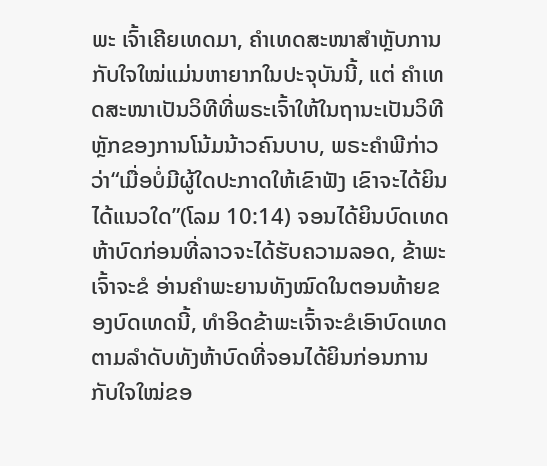ພະ ເຈົ້າເຄີຍເທດມາ, ຄໍາເທດສະໜາສໍາຫຼັບການກັບໃຈໃໝ່ແມ່ນຫາຍາກໃນປະຈຸບັນນີ້, ແຕ່ ຄໍາເທດສະໜາເປັນວິທີທີ່ພຣະເຈົ້າໃຫ້ໃນຖານະເປັນວິທີຫຼັກຂອງການໂນ້ມນ້າວຄົນບາບ, ພຣະຄໍາພີກ່າວວ່າ“ເມື່ອບໍ່ມີຜູ້ໃດປະກາດໃຫ້ເຂົາຟັງ ເຂົາຈະໄດ້ຍິນໄດ້ແນວໃດ”(ໂລມ 10:14) ຈອນໄດ້ຍິນບົດເທດຫ້າບົດກ່ອນທີ່ລາວຈະໄດ້ຮັບຄວາມລອດ, ຂ້າພະເຈົ້າຈະຂໍ ອ່ານຄໍາພະຍານທັງໝົດໃນຕອນທ້າຍຂອງບົດເທດນີ້, ທໍາອິດຂ້າພະເຈົ້າຈະຂໍເອົາບົດເທດ ຕາມລໍາດັບທັງຫ້າບົດທີ່ຈອນໄດ້ຍິນກ່ອນການກັບໃຈໃໝ່ຂອ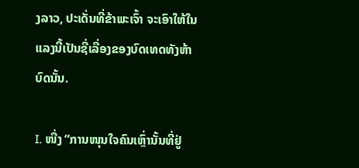ງລາວ, ປະເດັ່ນທີ່ຂ້າພະເຈົ້າ ຈະເອົາໃຫ້ໃນແລງນີ້ເປັນຊື່ເລື່ອງຂອງບົດເທດທັງຫ້າບົດນັ້ນ.

I. ໜື່ງ “ການໜຸນໃຈຄົນເຫຼົ່ານັ້ນທີ່ຢູ່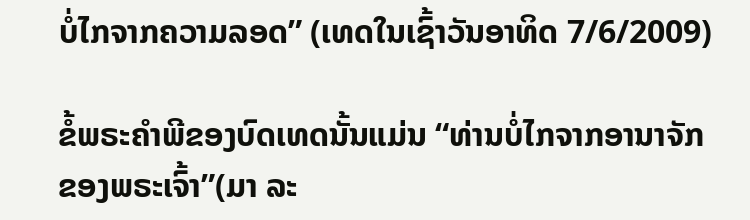ບໍ່ໄກຈາກຄວາມລອດ” (ເທດໃນເຊົ້າວັນອາທິດ 7/6/2009)

ຂໍ້ພຣະຄໍາພີຂອງບົດເທດນັ້ນແມ່ນ “ທ່ານບໍ່ໄກຈາກອານາຈັກຂອງພຣະເຈົ້າ”(ມາ ລະ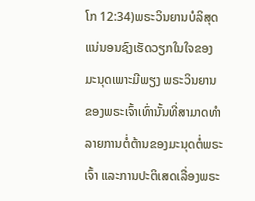ໂກ 12:34)ພຣະວິນຍານບໍລິສຸດແນ່ນອນຊົງເຮັດວຽກໃນໃຈຂອງມະນຸດເພາະມີພຽງ ພຣະວິນຍານຂອງພຣະເຈົ້າເທົ່ານັ້ນທີ່ສາມາດທໍາລາຍການຕໍ່ຕ້ານຂອງມະນຸດຕໍ່ພຣະເຈົ້າ ແລະການປະຕິເສດເລື່ອງພຣະ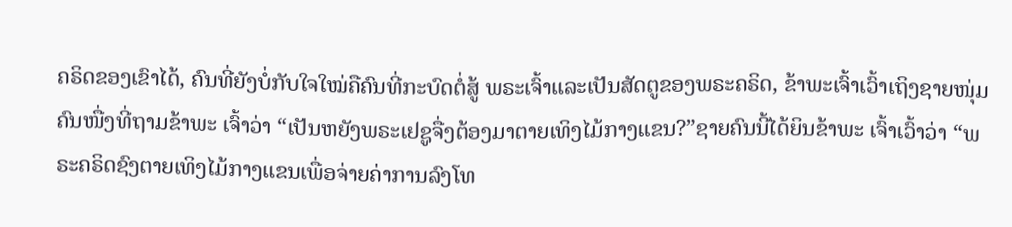ຄຣິດຂອງເຂົາໄດ້, ຄົນທີ່ຍັງບໍ່ກັບໃຈໃໝ່ຄືຄົນທີ່ກະບົດຕໍ່ສູ້ ພຣະເຈົ້າແລະເປັນສັດຕູຂອງພຣະຄຣິດ, ຂ້າພະເຈົ້າເວົ້າເຖິງຊາຍໜຸ່ມຄົນໜື່ງທີ່ຖາມຂ້າພະ ເຈົ້າວ່າ “ເປັນຫຍັງພຣະເຢຊູຈື່ງຕ້ອງມາຕາຍເທິງໄມ້ກາງແຂນ?”ຊາຍຄົນນີ້ໄດ້ຍິນຂ້າພະ ເຈົ້າເວົ້າວ່າ “ພຣະຄຣິດຊົງຕາຍເທິງໄມ້ກາງແຂນເພື່ອຈ່າຍຄ່າການລົງໂທ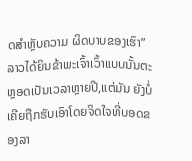ດສໍາຫຼັບຄວາມ ຜິດບາບຂອງເຮົາ” ລາວໄດ້ຍິນຂ້າພະເຈົ້າເວົ້າແບບນັ້ນຕະຫຼອດເປັນເວລາຫຼາຍປີ,ແຕ່ມັນ ຍັງບໍ່ເຄີຍຖືກຮັບເອົາໂດຍຈິດໃຈທີ່ບອດຂອງລາ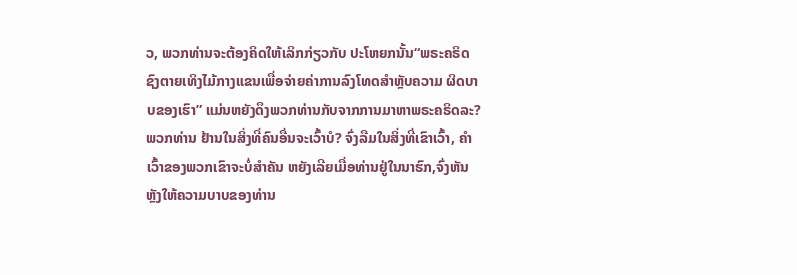ວ, ພວກທ່ານຈະຕ້ອງຄິດໃຫ້ເລິກກ່ຽວກັບ ປະໂຫຍກນັ້ນ“ພຣະຄຣິດຊົງຕາຍເທິງໄມ້ກາງແຂນເພື່ອຈ່າຍຄ່າການລົງໂທດສໍາຫຼັບຄວາມ ຜິດບາບຂອງເຮົາ” ແມ່ນຫຍັງດຶງພວກທ່ານກັບຈາກການມາຫາພຣະຄຣິດລະ? ພວກທ່ານ ຢ້ານໃນສິ່ງທີ່ຄົນອື່ນຈະເວົ້າບໍ? ຈົ່ງລືມໃນສິ່ງທີ່ເຂົາເວົ້າ, ຄໍາເວົ້າຂອງພວກເຂົາຈະບໍ່ສໍາຄັນ ຫຍັງເລີຍເມື່ອທ່ານຢູ່ໃນນາຮົກ,ຈົ່ງຫັນຫຼັງໃຫ້ຄວາມບາບຂອງທ່ານ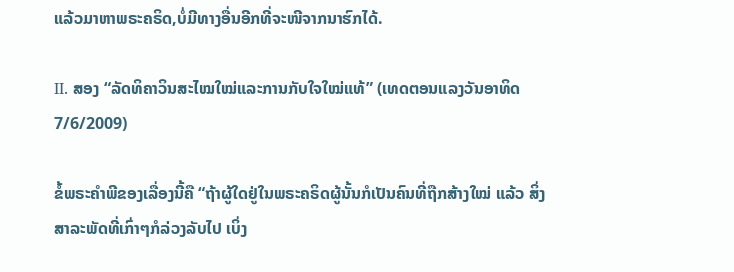ແລ້ວມາຫາພຣະຄຣິດ,ບໍ່ມີທາງອື່ນອີກທີ່ຈະໜີຈາກນາຮົກໄດ້.

II. ສອງ “ລັດທິຄາວິນສະໄໝໃໝ່ແລະການກັບໃຈໃໝ່ແທ້” (ເທດຕອນແລງວັນອາທິດ 7/6/2009)

ຂໍ້ພຣະຄໍາພີຂອງເລື່ອງນີ້ຄື “ຖ້າຜູ້ໃດຢູ່ໃນພຣະຄຣິດຜູ້ນັ້ນກໍເປັນຄົນທີ່ຖືກສ້າງໃໝ່ ແລ້ວ ສິ່ງສາລະພັດທີ່ເກົ່າໆກໍລ່ວງລັບໄປ ເບິ່ງ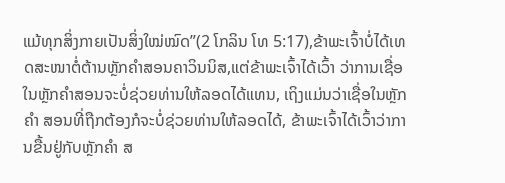ແມ້ທຸກສິ່ງກາຍເປັນສິ່ງໃໝ່ໝົດ”(2 ໂກລິນ ໂທ 5:17),ຂ້າພະເຈົ້າບໍ່ໄດ້ເທດສະໜາຕໍ່ຕ້ານຫຼັກຄໍາສອນຄາວິນນິສ,ແຕ່ຂ້າພະເຈົ້າໄດ້ເວົ້າ ວ່າການເຊື່ອໃນຫຼັກຄໍາສອນຈະບໍ່ຊ່ວຍທ່ານໃຫ້ລອດໄດ້ແທນ, ເຖິງແມ່ນວ່າເຊື່ອໃນຫຼັກຄໍາ ສອນທີ່ຖືກຕ້ອງກໍຈະບໍ່ຊ່ວຍທ່ານໃຫ້ລອດໄດ້, ຂ້າພະເຈົ້າໄດ້ເວົ້າວ່າການຂື້ນຢູ່ກັບຫຼັກຄໍາ ສ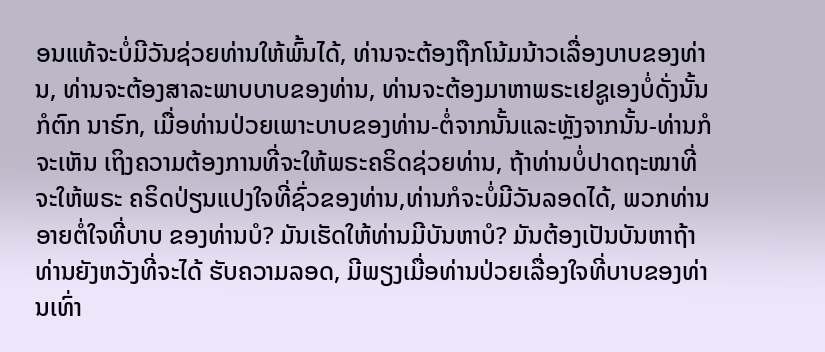ອນແທ້ຈະບໍ່ມີວັນຊ່ວຍທ່ານໃຫ້ພົ້ນໄດ້, ທ່ານຈະຕ້ອງຖືກໂນ້ມນ້າວເລື່ອງບາບຂອງທ່ານ, ທ່ານຈະຕ້ອງສາລະພາບບາບຂອງທ່ານ, ທ່ານຈະຕ້ອງມາຫາພຣະເຢຊູເອງບໍ່ດັ່ງນັ້ນກໍຕົກ ນາຮົກ, ເມື່ອທ່ານປ່ວຍເພາະບາບຂອງທ່ານ-ຕໍ່ຈາກນັ້ນແລະຫຼັງຈາກນັ້ນ-ທ່ານກໍຈະເຫັນ ເຖິງຄວາມຕ້ອງການທີ່ຈະໃຫ້ພຣະຄຣິດຊ່ວຍທ່ານ, ຖ້າທ່ານບໍ່ປາດຖະໜາທີ່ຈະໃຫ້ພຣະ ຄຣິດປ່ຽນແປງໃຈທີ່ຊົ່ວຂອງທ່ານ,ທ່ານກໍຈະບໍ່ມີວັນລອດໄດ້, ພວກທ່ານອາຍຕໍ່ໃຈທີ່ບາບ ຂອງທ່ານບໍ? ມັນເຮັດໃຫ້ທ່ານມີບັນຫາບໍ? ມັນຕ້ອງເປັນບັນຫາຖ້າທ່ານຍັງຫວັງທີ່ຈະໄດ້ ຮັບຄວາມລອດ, ມີພຽງເມື່ອທ່ານປ່ວຍເລື່ອງໃຈທີ່ບາບຂອງທ່ານເທົ່າ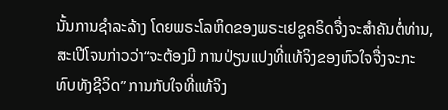ນັ້ນການຊໍາລະລ້າງ ໂດຍພຣະໂລຫິດຂອງພຣະເຢຊູຄຣິດຈື່ງຈະສໍາຄັນຕໍ່ທ່ານ, ສະເປີໂຈນກ່າວວ່າ“ຈະຕ້ອງມີ ການປ່ຽນແປງທີ່ແທ້ຈິງຂອງຫົວໃຈຈື່ງຈະກະທົບທັງຊີວິດ” ການກັບໃຈທີ່ແທ້ຈິງ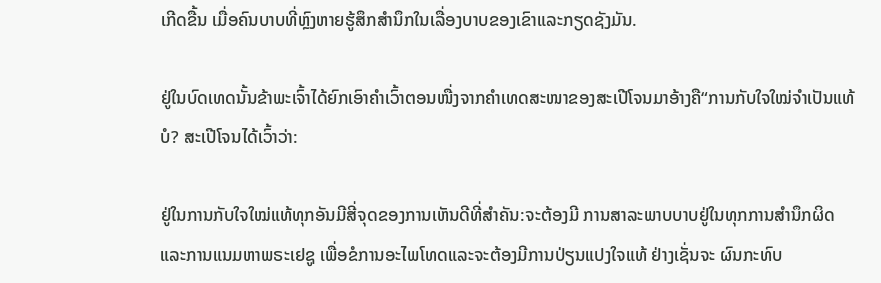ເກີດຂື້ນ ເມື່ອຄົນບາບທີ່ຫຼົງຫາຍຮູ້ສຶກສໍານຶກໃນເລື່ອງບາບຂອງເຂົາແລະກຽດຊັງມັນ.

ຢູ່ໃນບົດເທດນັ້ນຂ້າພະເຈົ້າໄດ້ຍົກເອົາຄໍາເວົ້າຕອນໜື່ງຈາກຄໍາເທດສະໜາຂອງສະເປີໂຈນມາອ້າງຄື“ການກັບໃຈໃໝ່ຈໍາເປັນແທ້ບໍ? ສະເປີໂຈນໄດ້ເວົ້າວ່າ:

ຢູ່ໃນການກັບໃຈໃໝ່ແທ້ທຸກອັນມີສີ່ຈຸດຂອງການເຫັນດີທີ່ສໍາຄັນ:ຈະຕ້ອງມີ ການສາລະພາບບາບຢູ່ໃນທຸກການສໍານຶກຜິດ ແລະການແນມຫາພຣະເຢຊູ ເພື່ອຂໍການອະໄພໂທດແລະຈະຕ້ອງມີການປ່ຽນແປງໃຈແທ້ ຢ່າງເຊັ່ນຈະ ຜົນກະທົບ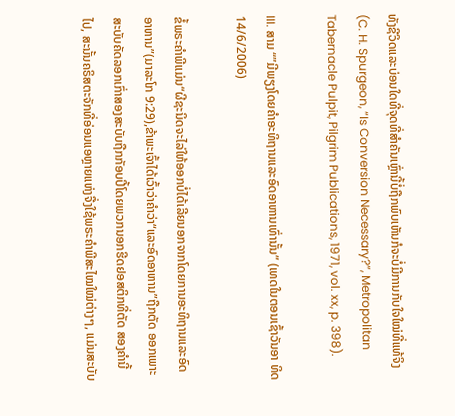ທັງຊີວິດແລະບ່ອນໃດທີ່ຈຸດທີ່ສໍາຄັນເຫຼົ່ານີ້ບໍ່ຖືກພົບເຫັນກໍຈະບໍ່ມີການກັບໃຈໃໝ່ທີ່ແທ້ຈິງ(C. H. Spurgeon, “Is Conversion Necessary?”, Metropolitan Tabernacle Pulpit, Pilgrim Publications, 1971, vol. xx, p. 398).

III. ສາມ “”ມີພຽງໂດຍຄໍາອະທິຖານແລະອົດອາຫານເທົ່ານັ້ນ” (ເທດໃນຕອນເຊົ້າວັນອາ ທິດ 14/6/2006)

ຂໍ້ພຣະຄໍາພີແມ່ນ“ຜີຊະນິດຈະໄລ່ໃຫ້ອອກບໍ່ໄດ້ເລີຍນອກຈາກໂດຍການອະທິຖານແລະອົດອາຫານ”(ມາລະໂກ 9:29),ຂ້າພະເຈົ້າໄດ້ເວົ້າວ່າຄໍາວ່າ“ແລະອົດອາຫານ”ຖືກຕັດ ອອກເພາະສະບັບຄັດລອກເກົ່າສອງສະບັບຖືກກັອບປີ້ໂດຍພວກນອກຮີດຢອສຕິກທີ່ຕັດ ສອງຄໍານີ້ໄປ, ສະນັ້ນຄຣິສຕະຈັກທີ່ອ່ອນແອຫຼາຍແຫ່ງຈື່ງໃຊ້ພຣະຄໍາພີສະໄໝໃໝ່ຕ່າງໆ, ແມ່ນສະບັບ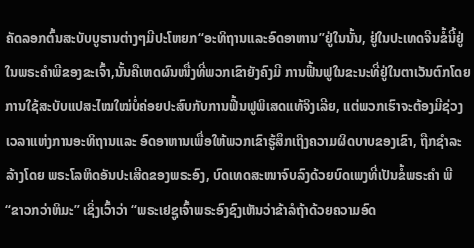ຄັດລອກຕົ້ນສະບັບບູຮານຕ່າງໆມີປະໂຫຍກ“ອະທິຖານແລະອົດອາຫານ”ຢູ່ໃນນັ້ນ, ຢູ່ໃນປະເທດຈີນຂໍ້ນີ້ຢູ່ໃນພຣະຄໍາພີຂອງຂະເຈົ້າ,ນັ້ນຄືເຫດຜົນໜື່ງທີ່ພວກເຂົາຍັງຄົງມີ ການຟື້ນຟູໃນຂະນະທີ່ຢູ່ໃນຕາເວັນຕົກໂດຍການໃຊ້ສະບັບແປສະໄໝໃໝ່ບໍ່ຄ່ອຍປະສົບກັບການຟື້ນຟູພິເສດແທ້ຈິງເລີຍ, ແຕ່ພວກເຮົາຈະຕ້ອງມີຊ່ວງເວລາແຫ່ງການອະທິຖານແລະ ອົດອາຫານເພື່ອໃຫ້ພວກເຂົາຮູ້ສຶກເຖິງຄວາມຜິດບາບຂອງເຂົາ, ຖືກຊໍາລະລ້າງໂດຍ ພຣະໂລຫິດອັນປະເສີດຂອງພຣະອົງ, ບົດເທດສະໜາຈົບລົງດ້ວຍບົດເພງທີ່ເປັນຂໍ້ພຣະຄໍາ ພີ“ຂາວກວ່າຫິມະ” ເຊິ່ງເວົ້າວ່າ “ພຣະເຢຊູເຈົ້າພຣະອົງຊົງເຫັນວ່າຂ້າລໍຖ້າດ້ວຍຄວາມອົດ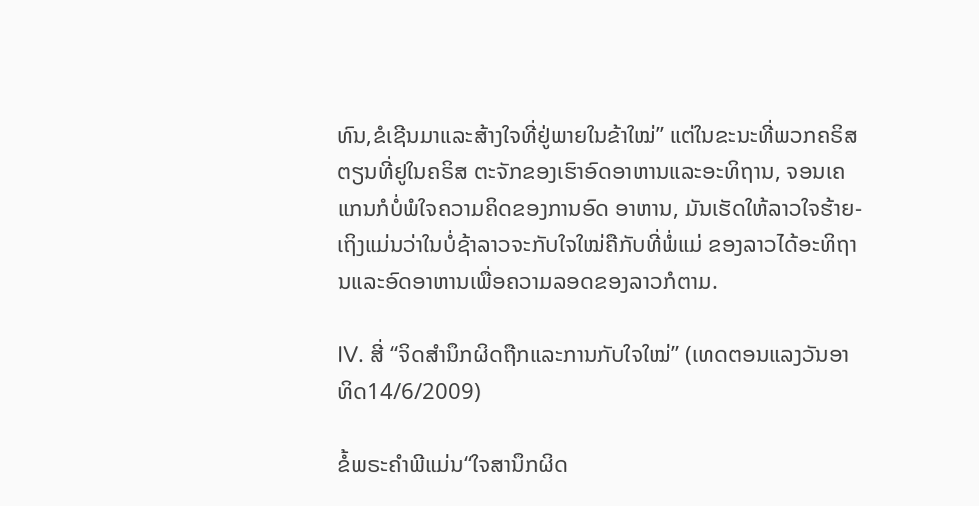ທົນ,ຂໍເຊີນມາແລະສ້າງໃຈທີ່ຢູ່ພາຍໃນຂ້າໃໝ່” ແຕ່ໃນຂະນະທີ່ພວກຄຣິສຕຽນທີ່ຢູໃນຄຣິສ ຕະຈັກຂອງເຮົາອົດອາຫານແລະອະທິຖານ, ຈອນເຄແກນກໍບໍ່ພໍໃຈຄວາມຄິດຂອງການອົດ ອາຫານ, ມັນເຮັດໃຫ້ລາວໃຈຮ້າຍ-ເຖິງແມ່ນວ່າໃນບໍ່ຊ້າລາວຈະກັບໃຈໃໝ່ຄືກັບທີ່ພໍ່ແມ່ ຂອງລາວໄດ້ອະທິຖານແລະອົດອາຫານເພື່ອຄວາມລອດຂອງລາວກໍຕາມ.

IV. ສີ່ “ຈິດສໍານຶກຜິດຖືກແລະການກັບໃຈໃໝ່” (ເທດຕອນແລງວັນອາທິດ14/6/2009)

ຂໍ້ພຣະຄໍາພີແມ່ນ“ໃຈສານຶກຜິດ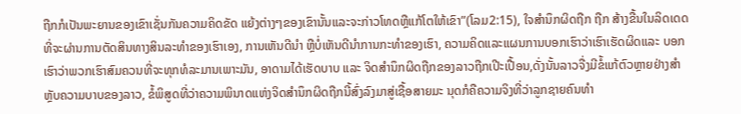ຖືກກໍເປັນພະຍານຂອງເຂົາເຊັ່ນກັນຄວາມຄິດຂັດ ແຍ້ງຕ່າງໆຂອງເຂົານັ້ນແລະຈະກ່າວໂທດຫຼືແກ້ໂຕໃຫ້ເຂົາ”(ໂລມ2:15), ໃຈສໍານຶກຜິດຖືກ ຖືກ ສ້າງຂື້ນໃນລິດເດດທີ່ຈະຜ່ານການຕັດສິນທາງສິນລະທໍາຂອງເຮົາເອງ, ການເຫັນດີນໍາ ຫຼືບໍ່ເຫັນດີນໍາການກະທໍາຂອງເຮົາ, ຄວາມຄິດແລະແຜນການບອກເຮົາວ່າເຮົາເຮັດຜິດແລະ ບອກເຮົາວ່າພວກເຮົາສົມຄວນທີ່ຈະທຸກທໍລະມານເພາະມັນ, ອາດາມໄດ້ເຮັດບາບ ແລະ ຈິດສໍານຶກຜິດຖືກຂອງລາວຖືກເປີະເປື້ອນ,ດັ່ງນັ້ນລາວຈື່ງມີຂໍ້ແກ້ຕົວຫຼາຍຢ່າງສໍາຫຼັບຄວາມບາບຂອງລາວ, ຂໍ້ພິສູດທີ່ວ່າຄວາມພິນາດແຫ່ງຈິດສໍານຶກຜິດຖືກນີ້ສົ່ງລົງມາສູ່ເຊື້ອສາຍມະ ນຸດກໍຄືຄວາມຈິງທີ່ວ່າລູກຊາຍຄົນທໍາ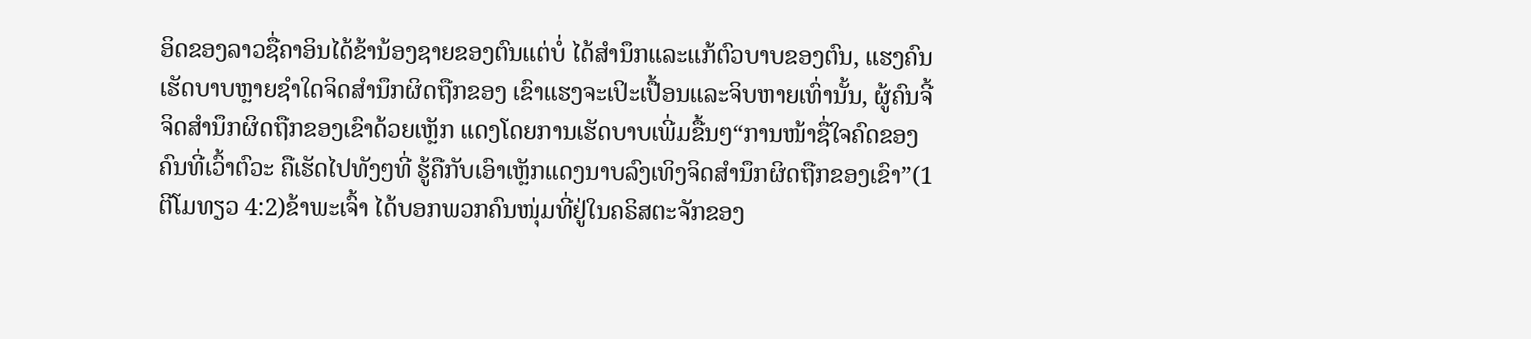ອິດຂອງລາວຊື່ຄາອິນໄດ້ຂ້ານ້ອງຊາຍຂອງຕົນແຕ່ບໍ່ ໄດ້ສໍານຶກແລະແກ້ຕົວບາບຂອງຕົນ, ແຮງຄົນເຮັດບາບຫຼາຍຊໍາໃດຈິດສໍານຶກຜິດຖືກຂອງ ເຂົາແຮງຈະເປິະເປື້ອນແລະຈິບຫາຍເທົ່ານັ້ນ, ຜູ້ຄົນຈີ້ຈິດສໍານຶກຜິດຖືກຂອງເຂົາດ້ວຍເຫຼັກ ແດງໂດຍການເຮັດບາບເພີ່ມຂື້ນໆ“ການໜ້າຊື່ໃຈຄົດຂອງຄົນທີ່ເວົ້າຕົວະ ຄືເຮັດໄປທັງໆທີ່ ຮູ້ຄືກັບເອົາເຫຼັກແດງນາບລົງເທິງຈິດສໍານຶກຜິດຖືກຂອງເຂົາ”(1 ຕີໂມທຽວ 4:2)ຂ້າພະເຈົ້າ ໄດ້ບອກພວກຄົນໜຸ່ມທີ່ຢູ່ໃນຄຣິສຕະຈັກຂອງ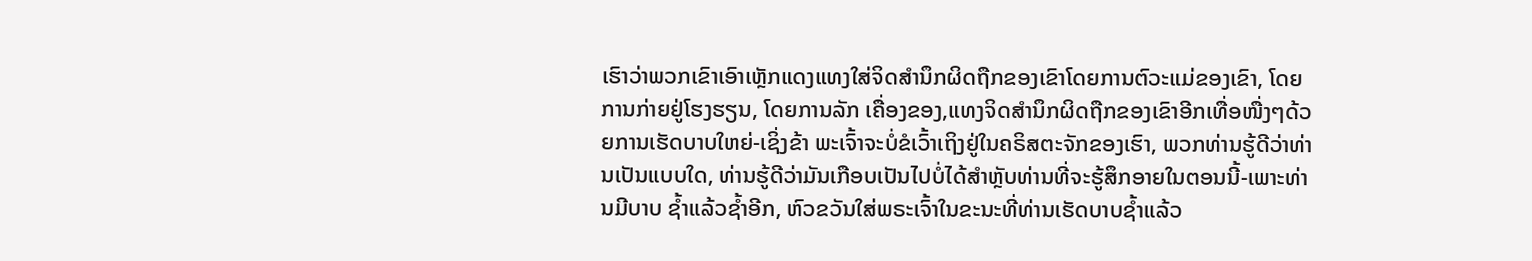ເຮົາວ່າພວກເຂົາເອົາເຫຼັກແດງແທງໃສ່ຈິດສໍານຶກຜິດຖືກຂອງເຂົາໂດຍການຕົວະແມ່ຂອງເຂົາ, ໂດຍການກ່າຍຢູ່ໂຮງຮຽນ, ໂດຍການລັກ ເຄື່ອງຂອງ,ແທງຈິດສໍານຶກຜິດຖືກຂອງເຂົາອີກເທື່ອໜື່ງໆດ້ວຍການເຮັດບາບໃຫຍ່-ເຊິ່ງຂ້າ ພະເຈົ້າຈະບໍ່ຂໍເວົ້າເຖິງຢູ່ໃນຄຣິສຕະຈັກຂອງເຮົາ, ພວກທ່ານຮູ້ດີວ່າທ່ານເປັນແບບໃດ, ທ່ານຮູ້ດີວ່າມັນເກືອບເປັນໄປບໍ່ໄດ້ສໍາຫຼັບທ່ານທີ່ຈະຮູ້ສຶກອາຍໃນຕອນນີ້-ເພາະທ່ານມີບາບ ຊໍ້າແລ້ວຊໍ້າອີກ, ຫົວຂວັນໃສ່ພຣະເຈົ້າໃນຂະນະທີ່ທ່ານເຮັດບາບຊໍ້າແລ້ວ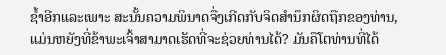ຊໍ້າອີກແລະເພາະ ສະນັ້ນຄວາມພິນາດຈື່ງເກີດກັບຈິດສໍານຶກຜິດຖືກຂອງທ່ານ,ແມ່ນຫຍັງທີ່ຂ້າພະເຈົ້າສາມາດເຮັດທີ່ຈະຊ່ວຍທ່ານໄດ້? ມັນຄືໂຕທ່ານທີ່ໄດ້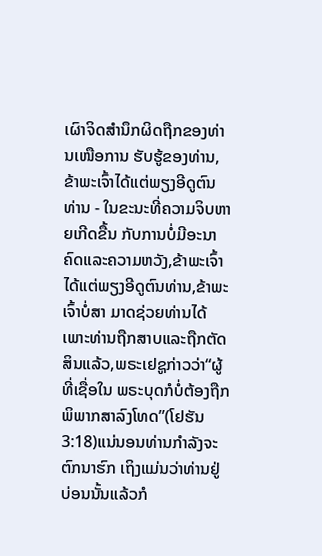ເຜົາຈິດສໍານຶກຜິດຖືກຂອງທ່ານເໜືອການ ຮັບຮູ້ຂອງທ່ານ, ຂ້າພະເຈົ້າໄດ້ແຕ່ພຽງອີດູຕົນທ່ານ - ໃນຂະນະທີ່ຄວາມຈິບຫາຍເກີດຂື້ນ ກັບການບໍ່ມີອະນາຄົດແລະຄວາມຫວັງ,ຂ້າພະເຈົ້າໄດ້ແຕ່ພຽງອີດູຕົນທ່ານ,ຂ້າພະເຈົ້າບໍ່ສາ ມາດຊ່ວຍທ່ານໄດ້ເພາະທ່ານຖືກສາບແລະຖືກຕັດສິນແລ້ວ,ພຣະເຢຊູກ່າວວ່າ“ຜູ້ທີ່ເຊື່ອໃນ ພຣະບຸດກໍບໍ່ຕ້ອງຖືກພິພາກສາລົງໂທດ”(ໂຢຮັນ 3:18)ແນ່ນອນທ່ານກໍາລັງຈະຕົກນາຮົກ ເຖິງແມ່ນວ່າທ່ານຢູ່ບ່ອນນັ້ນແລ້ວກໍ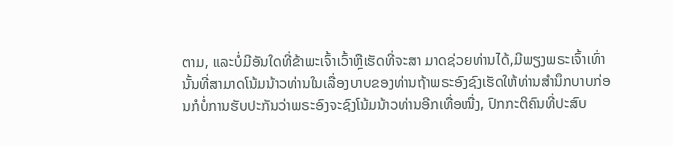ຕາມ, ແລະບໍ່ມີອັນໃດທີ່ຂ້າພະເຈົ້າເວົ້າຫຼືເຮັດທີ່ຈະສາ ມາດຊ່ວຍທ່ານໄດ້,ມີພຽງພຣະເຈົ້າເທົ່ານັ້ນທີ່ສາມາດໂນ້ມນ້າວທ່ານໃນເລື່ອງບາບຂອງທ່ານຖ້າພຣະອົງຊົງເຮັດໃຫ້ທ່ານສໍານຶກບາບກ່ອນກໍບໍ່ການຮັບປະກັນວ່າພຣະອົງຈະຊົງໂນ້ມນ້າວທ່ານອີກເທື່ອໜື່ງ, ປົກກະຕິຄົນທີ່ປະສົບ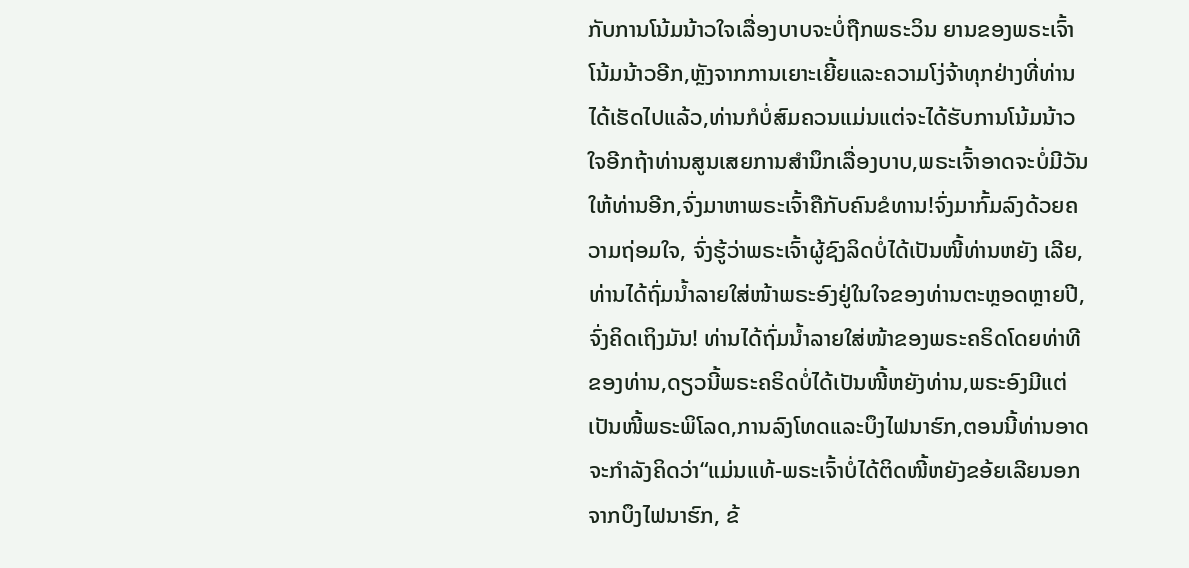ກັບການໂນ້ມນ້າວໃຈເລື່ອງບາບຈະບໍ່ຖືກພຣະວິນ ຍານຂອງພຣະເຈົ້າໂນ້ມນ້າວອີກ,ຫຼັງຈາກການເຍາະເຍີ້ຍແລະຄວາມໂງ່ຈ້າທຸກຢ່າງທີ່ທ່ານ ໄດ້ເຮັດໄປແລ້ວ,ທ່ານກໍບໍ່ສົມຄວນແມ່ນແຕ່ຈະໄດ້ຮັບການໂນ້ມນ້າວໃຈອີກຖ້າທ່ານສູນເສຍການສໍານຶກເລື່ອງບາບ,ພຣະເຈົ້າອາດຈະບໍ່ມີວັນໃຫ້ທ່ານອີກ,ຈົ່ງມາຫາພຣະເຈົ້າຄືກັບຄົນຂໍທານ!ຈົ່ງມາກົ້ມລົງດ້ວຍຄວາມຖ່ອມໃຈ, ຈົ່ງຮູ້ວ່າພຣະເຈົ້າຜູ້ຊົງລິດບໍ່ໄດ້ເປັນໜີ້ທ່ານຫຍັງ ເລີຍ,ທ່ານໄດ້ຖົ່ມນໍ້າລາຍໃສ່ໜ້າພຣະອົງຢູ່ໃນໃຈຂອງທ່ານຕະຫຼອດຫຼາຍປີ,ຈົ່ງຄິດເຖິງມັນ! ທ່ານໄດ້ຖົ່ມນໍ້າລາຍໃສ່ໜ້າຂອງພຣະຄຣິດໂດຍທ່າທີຂອງທ່ານ,ດຽວນີ້ພຣະຄຣິດບໍ່ໄດ້ເປັນໜີ້ຫຍັງທ່ານ,ພຣະອົງມີແຕ່ເປັນໜີ້ພຣະພິໂລດ,ການລົງໂທດແລະບຶງໄຟນາຮົກ,ຕອນນີ້ທ່ານອາດຈະກໍາລັງຄິດວ່າ“ແມ່ນແທ້-ພຣະເຈົ້າບໍ່ໄດ້ຕິດໜີ້ຫຍັງຂອ້ຍເລີຍນອກຈາກບຶງໄຟນາຮົກ, ຂ້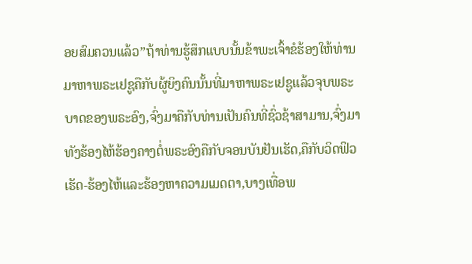ອຍສົມຄວນແລ້ວ”ຖ້າທ່ານຮູ້ສຶກແບບນັ້ນຂ້າພະເຈົ້າຂໍຮ້ອງໃຫ້ທ່ານມາຫາພຣະເຢຊູຄືກັບຜູ້ຍິງຄົນນັ້ນທີ່ມາຫາພຣະເຢຊູແລ້ວຈຸບພຣະບາດຂອງພຣະອົງ,ຈົ່ງມາຄືກັບທ່ານເປັນຄົນທີ່ຊົ່ວຊ້າສາມານ,ຈົ່ງມາທັງຮ້ອງໄຫ້ຮ້ອງຄາງຕໍ່ພຣະອົງຄືກັບຈອນບັນຢັນເຮັດ,ຄືກັບວິດຟິວເຮັດ-ຮ້ອງໄຫ້ແລະຮ້ອງຫາຄວາມເມດຕາ,ບາງເທື່ອພ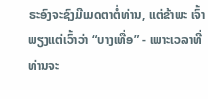ຣະອົງຈະຊົງມີເມດຕາຕໍ່ທ່ານ, ແຕ່ຂ້າພະ ເຈົ້າພຽງແຕ່ເວົ້າວ່າ “ບາງເທື່ອ” - ເພາະເວລາທີ່ທ່ານຈະ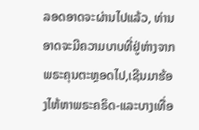ລອດອາດຈະຜ່ານໄປແລ້ວ, ທ່ານອາດຈະມີຄວາມບາບທີ່ຢູ່ຫ່າງຈາກພຣະຄຸນຕະຫຼອດໄປ,ເຊີນມາຮ້ອງໄຫ້ຫາພຣະຄຣິດ-ແລະບາງເທື່ອ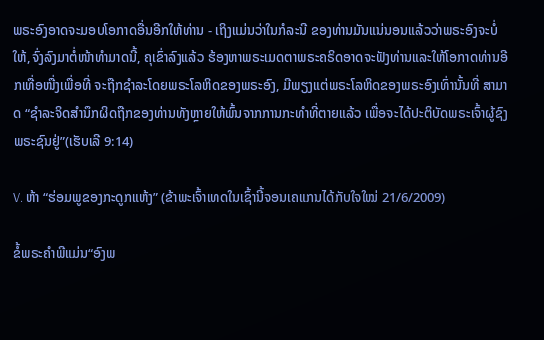ພຣະອົງອາດຈະມອບໂອກາດອື່ນອີກໃຫ້ທ່ານ - ເຖິງແມ່ນວ່າໃນກໍລະນີ ຂອງທ່ານມັນແນ່ນອນແລ້ວວ່າພຣະອົງຈະບໍ່ໃຫ້,ຈົ່ງລົງມາຕໍ່ໜ້າທໍາມາດນີ້, ຄຸເຂົ່າລົງແລ້ວ ຮ້ອງຫາພຣະເມດຕາພຣະຄຣິດອາດຈະຟັງທ່ານແລະໃຫ້ໂອກາດທ່ານອີກເທື່ອໜື່ງເພື່ອທີ່ ຈະຖືກຊໍາລະໂດຍພຣະໂລຫິດຂອງພຣະອົງ, ມີພຽງແຕ່ພຣະໂລຫິດຂອງພຣະອົງເທົ່ານັ້ນທີ່ ສາມາດ “ຊໍາລະຈິດສໍານຶກຜິດຖືກຂອງທ່ານທັງຫຼາຍໃຫ້ພົ້ນຈາກການກະທໍາທີ່ຕາຍແລ້ວ ເພື່ອຈະໄດ້ປະຕິບັດພຣະເຈົ້າຜູ້ຊົງພຣະຊົນຢູ່”(ເຮັບເລີ 9:14)

V. ຫ້າ “ຮ່ອມພູຂອງກະດູກແຫ້ງ” (ຂ້າພະເຈົ້າເທດໃນເຊົ້ານີ້ຈອນເຄແກນໄດ້ກັບໃຈໃໝ່ 21/6/2009)

ຂໍ້ພຣະຄໍາພີແມ່ນ“ອົງພ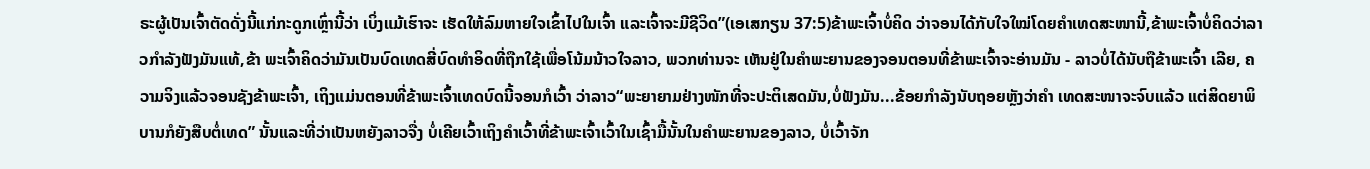ຣະຜູ້ເປັນເຈົ້າຕັດດັ່ງນີ້ແກ່ກະດູກເຫຼົ່ານີ້ວ່າ ເບິ່ງແມ້ເຮົາຈະ ເຮັດໃຫ້ລົມຫາຍໃຈເຂົ້າໄປໃນເຈົ້າ ແລະເຈົ້າຈະມີຊີວິດ”(ເອເສກຽນ 37:5)ຂ້າພະເຈົ້າບໍ່ຄິດ ວ່າຈອນໄດ້ກັບໃຈໃໝ່ໂດຍຄໍາເທດສະໜານີ້,ຂ້າພະເຈົ້າບໍ່ຄິດວ່າລາວກໍາລັງຟັງມັນແທ້,ຂ້າ ພະເຈົ້າຄິດວ່າມັນເປັນບົດເທດສີ່ບົດທໍາອິດທີ່ຖືກໃຊ້ເພື່ອໂນ້ມນ້າວໃຈລາວ, ພວກທ່ານຈະ ເຫັນຢູ່ໃນຄໍາພະຍານຂອງຈອນຕອນທີ່ຂ້າພະເຈົ້າຈະອ່ານມັນ - ລາວບໍ່ໄດ້ນັບຖືຂ້າພະເຈົ້າ ເລີຍ, ຄວາມຈິງແລ້ວຈອນຊັງຂ້າພະເຈົ້າ, ເຖິງແມ່ນຕອນທີ່ຂ້າພະເຈົ້າເທດບົດນີ້ຈອນກໍເວົ້າ ວ່າລາວ“ພະຍາຍາມຢ່າງໜັກທີ່ຈະປະຕິເສດມັນ,ບໍ່ຟັງມັນ...ຂ້ອຍກໍາລັງນັບຖອຍຫຼັງວ່າຄໍາ ເທດສະໜາຈະຈົບແລ້ວ ແຕ່ສິດຍາພິບານກໍຍັງສືບຕໍ່ເທດ” ນັ້ນແລະທີ່ວ່າເປັນຫຍັງລາວຈື່ງ ບໍ່ເຄີຍເວົ້າເຖິງຄໍາເວົ້າທີ່ຂ້າພະເຈົ້າເວົ້າໃນເຊົ້າມື້ນັ້ນໃນຄໍາພະຍານຂອງລາວ, ບໍ່ເວົ້າຈັກ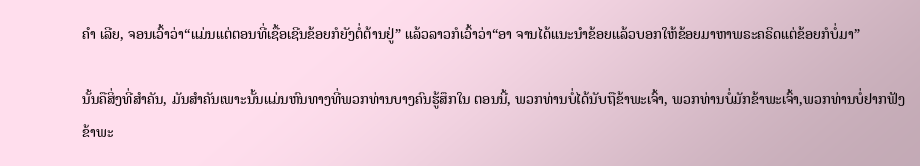ຄໍາ ເລີຍ, ຈອນເວົ້າວ່າ“ແມ່ນແຕ່ຕອນທີ່ເຊື້ອເຊີນຂ້ອຍກໍຍັງຕໍ່ຕ້ານຢູ່” ແລ້ວລາວກໍເວົ້າວ່າ“ອາ ຈານໄດ້ແນະນໍາຂ້ອຍແລ້ວບອກໃຫ້ຂ້ອຍມາຫາພຣະຄຣິດແຕ່ຂ້ອຍກໍບໍ່ມາ”

ນັ້ນຄືສິ່ງທີ່ສໍາຄັນ, ມັນສໍາຄັນເພາະນັ້ນແມ່ນຫົນທາງທີ່ພວກທ່ານບາງຄົນຮູ້ສຶກໃນ ຕອນນີ້, ພວກທ່ານບໍ່ໄດ້ນັບຖືຂ້າພະເຈົ້າ, ພວກທ່ານບໍ່ມັກຂ້າພະເຈົ້າ,ພວກທ່ານບໍ່ຢາກຟັງ ຂ້າພະ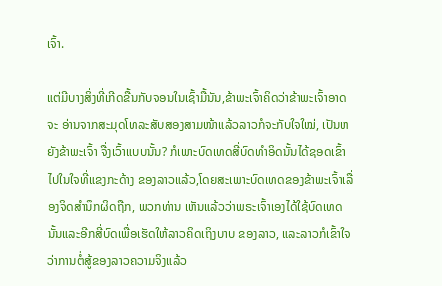ເຈົ້າ.

ແຕ່ມີບາງສິ່ງທີ່ເກີດຂື້ນກັບຈອນໃນເຊົ້າມື້ນັນ,ຂ້າພະເຈົ້າຄິດວ່າຂ້າພະເຈົ້າອາດຈະ ອ່ານຈາກສະມຸດໂທລະສັບສອງສາມໜ້າແລ້ວລາວກໍຈະກັບໃຈໃໝ່, ເປັນຫຍັງຂ້າພະເຈົ້າ ຈື່ງເວົ້າແບບນັ້ນ? ກໍເພາະບົດເທດສີ່ບົດທໍາອິດນັ້ນໄດ້ຊອດເຂົ້າໄປໃນໃຈທີ່ແຂງກະດ້າງ ຂອງລາວແລ້ວ,ໂດຍສະເພາະບົດເທດຂອງຂ້າພະເຈົ້າເລື່ອງຈິດສໍານຶກຜິດຖືກ, ພວກທ່ານ ເຫັນແລ້ວວ່າພຣະເຈົ້າເອງໄດ້ໃຊ້ບົດເທດນັ້ນແລະອີກສີ່ບົດເພື່ອເຮັດໃຫ້ລາວຄິດເຖິງບາບ ຂອງລາວ, ແລະລາວກໍເຂົ້າໃຈວ່າການຕໍ່ສູ້ຂອງລາວຄວາມຈິງແລ້ວ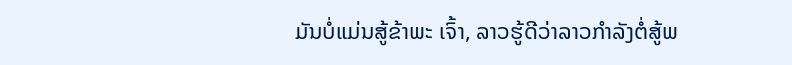ມັນບໍ່ແມ່ນສູ້ຂ້າພະ ເຈົ້າ, ລາວຮູ້ດີວ່າລາວກໍາລັງຕໍ່ສູ້ພ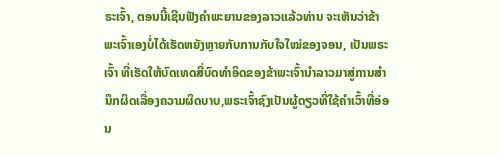ຣະເຈົ້າ, ຕອນນີ້ເຊີນຟັງຄໍາພະຍານຂອງລາວແລ້ວທ່ານ ຈະເຫັນວ່າຂ້າພະເຈົ້າເອງບໍ່ໄດ້ເຮັດຫຍັງຫຼາຍກັບການກັບໃຈໃໝ່ຂອງຈອນ, ເປັນພຣະເຈົ້າ ທີ່ເຮັດໃຫ້ບົດເທດສີ່ບົດທໍາອິດຂອງຂ້າພະເຈົ້ານໍາລາວມາສູ່ການສໍານຶກຜິດເລື່ອງຄວາມຜິດບາບ,ພຣະເຈົ້າຊົງເປັນຜູ້ດຽວທີ່ໃຊ້ຄໍາເວົ້າທີ່ອ່ອນ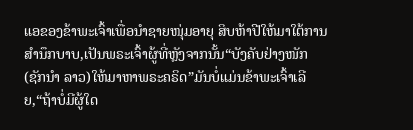ແອຂອງຂ້າພະເຈົ້າເພື່ອນໍາຊາຍໜຸ່ມອາຍຸ ສິບຫ້າປີໃຫ້ມາໃຕ້ການສໍານຶກບາບ,ເປັນພຣະເຈົ້າຜູ້ທີ່ຫຼັງຈາກນັ້ນ“ບັງຄັບຢ່າງໜັກ(ຊັກນໍາ ລາວ)ໃຫ້ມາຫາພຣະຄຣິດ”ມັນບໍ່ແມ່ນຂ້າພະເຈົ້າເລີຍ,“ຖ້າບໍ່ມີຜູ້ໃດ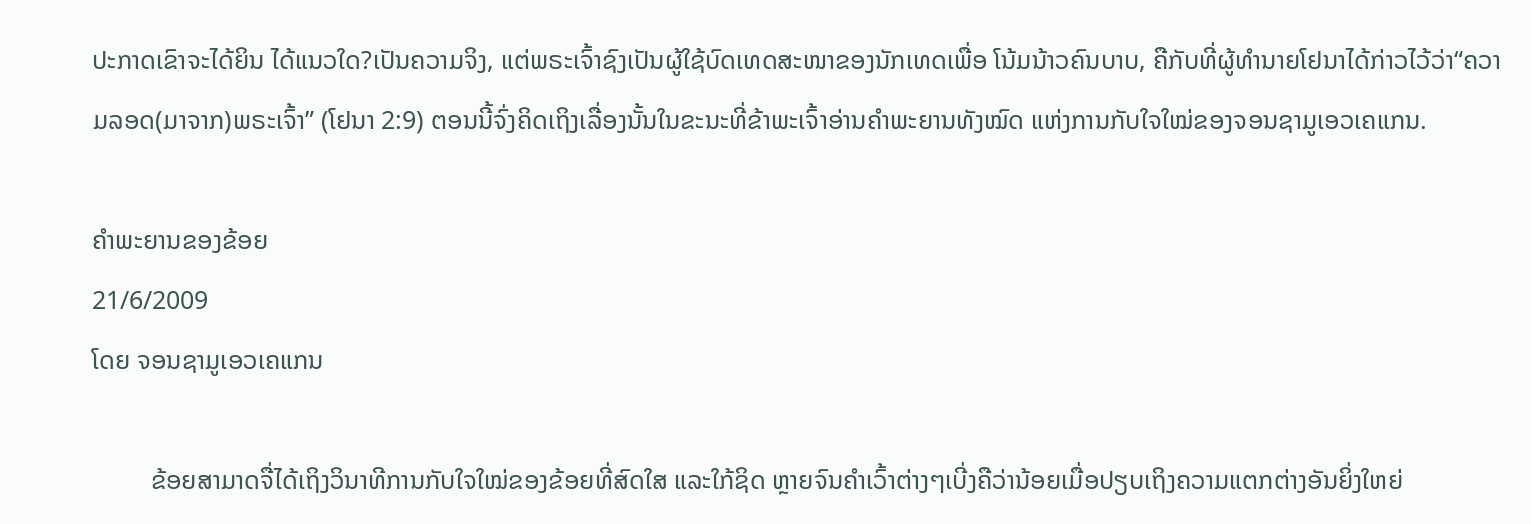ປະກາດເຂົາຈະໄດ້ຍິນ ໄດ້ແນວໃດ?ເປັນຄວາມຈິງ, ແຕ່ພຣະເຈົ້າຊົງເປັນຜູ້ໃຊ້ບົດເທດສະໜາຂອງນັກເທດເພື່ອ ໂນ້ມນ້າວຄົນບາບ, ຄືກັບທີ່ຜູ້ທໍານາຍໂຢນາໄດ້ກ່າວໄວ້ວ່າ“ຄວາມລອດ(ມາຈາກ)ພຣະເຈົ້າ” (ໂຢນາ 2:9) ຕອນນີ້ຈົ່ງຄິດເຖິງເລື່ອງນັ້ນໃນຂະນະທີ່ຂ້າພະເຈົ້າອ່ານຄໍາພະຍານທັງໝົດ ແຫ່ງການກັບໃຈໃໝ່ຂອງຈອນຊາມູເອວເຄແກນ.

ຄໍາພະຍານຂອງຂ້ອຍ
21/6/2009
ໂດຍ ຈອນຊາມູເອວເຄແກນ

         ຂ້ອຍສາມາດຈື່ໄດ້ເຖິງວິນາທີການກັບໃຈໃໝ່ຂອງຂ້ອຍທີ່ສົດໃສ ແລະໃກ້ຊິດ ຫຼາຍຈົນຄໍາເວົ້າຕ່າງໆເບີ່ງຄືວ່ານ້ອຍເມື່ອປຽບເຖິງຄວາມແຕກຕ່າງອັນຍິ່ງໃຫຍ່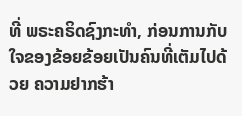ທີ່ ພຣະຄຣິດຊົງກະທໍາ, ກ່ອນການກັບໃຈຂອງຂ້ອຍຂ້ອຍເປັນຄົນທີ່ເຕັມໄປດ້ວຍ ຄວາມຢາກຮ້າ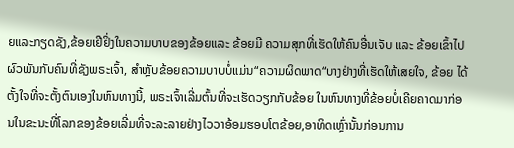ຍແລະກຽດຊັງ,ຂ້ອຍເຢີຢິ່ງໃນຄວາມບາບຂອງຂ້ອຍແລະ ຂ້ອຍມີ ຄວາມສຸກທີ່ເຮັດໃຫ້ຄົນອື່ນເຈັບ ແລະ ຂ້ອຍເຂົ້າໄປຜົວພັນກັບຄົນທີ່ຊັງພຣະເຈົ້າ, ສໍາຫຼັບຂ້ອຍຄວາມບາບບໍ່ແມ່ນ“ຄວາມຜິດພາດ“ບາງຢ່າງທີ່ເຮັດໃຫ້ເສຍໃຈ, ຂ້ອຍ ໄດ້ຕັ້ງໃຈທີ່ຈະຕັ້ງຕົນເອງໃນຫົນທາງນີ້, ພຣະເຈົ້າເລີ່ມຕົ້ນທີ່ຈະເຮັດວຽກກັບຂ້ອຍ ໃນຫົນທາງທີ່ຂ້ອຍບໍ່ເຄີຍຄາດມາກ່ອນໃນຂະນະທີ່ໂລກຂອງຂ້ອຍເລີ່ມທີ່ຈະລະລາຍຢ່າງໄວວາອ້ອມຮອບໂຕຂ້ອຍ,ອາທິດເຫຼົ່ານັ້ນກ່ອນການ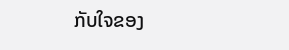ກັບໃຈຂອງ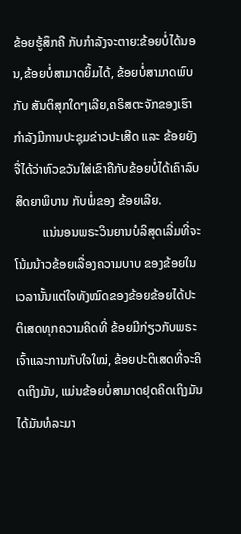ຂ້ອຍຮູ້ສຶກຄື ກັບກໍາລັງຈະຕາຍ:ຂ້ອຍບໍ່ໄດ້ນອນ,ຂ້ອຍບໍ່ສາມາດຍິ້ມໄດ້, ຂ້ອຍບໍ່ສາມາດພົບກັບ ສັນຕິສຸກໃດໆເລີຍ,ຄຣິສຕະຈັກຂອງເຮົາກໍາລັງມີການປະຊຸມຂ່າວປະເສີດ ແລະ ຂ້ອຍຍັງຈື່ໄດ້ວ່າຫົວຂວັນໃສ່ເຂົາຄືກັບຂ້ອຍບໍ່ໄດ້ເຄົາລົບສິດຍາພິບານ ກັບພໍ່ຂອງ ຂ້ອຍເລີຍ.
         ແນ່ນອນພຣະວິນຍານບໍລິສຸດເລີ່ມທີ່ຈະໂນ້ມນ້າວຂ້ອຍເລື່ອງຄວາມບາບ ຂອງຂ້ອຍໃນເວລານັ້ນແຕ່ໃຈທັງໝົດຂອງຂ້ອຍຂ້ອຍໄດ້ປະຕິເສດທຸກຄວາມຄິດທີ່ ຂ້ອຍມີກ່ຽວກັບພຣະເຈົ້າແລະການກັບໃຈໃໝ່, ຂ້ອຍປະຕິເສດທີ່ຈະຄິດເຖິງມັນ, ແມ່ນຂ້ອຍບໍ່ສາມາດຢຸດຄິດເຖິງມັນໄດ້ມັນທໍລະມາ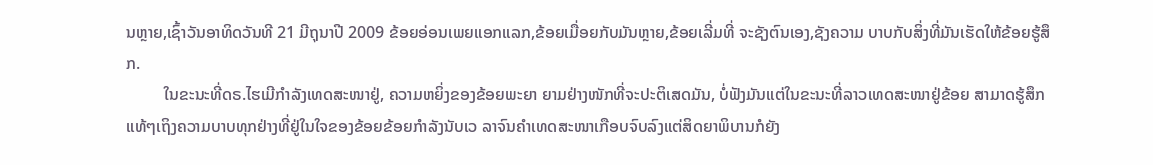ນຫຼາຍ,ເຊົ້າວັນອາທິດວັນທີ 21 ມີຖຸນາປີ 2009 ຂ້ອຍອ່ອນເພຍແອກແລກ,ຂ້ອຍເມື່ອຍກັບມັນຫຼາຍ,ຂ້ອຍເລີ່ມທີ່ ຈະຊັງຕົນເອງ,ຊັງຄວາມ ບາບກັບສິ່ງທີ່ມັນເຮັດໃຫ້ຂ້ອຍຮູ້ສຶກ.
         ໃນຂະນະທີ່ດຣ.ໄຮເມີກໍາລັງເທດສະໜາຢູ່, ຄວາມຫຍິ່ງຂອງຂ້ອຍພະຍາ ຍາມຢ່າງໜັກທີ່ຈະປະຕິເສດມັນ, ບໍ່ຟັງມັນແຕ່ໃນຂະນະທີ່ລາວເທດສະໜາຢູ່ຂ້ອຍ ສາມາດຮູ້ສຶກແທ້ໆເຖິງຄວາມບາບທຸກຢ່າງທີ່ຢູ່ໃນໃຈຂອງຂ້ອຍຂ້ອຍກໍາລັງນັບເວ ລາຈົນຄໍາເທດສະໜາເກືອບຈົບລົງແຕ່ສິດຍາພິບານກໍຍັງ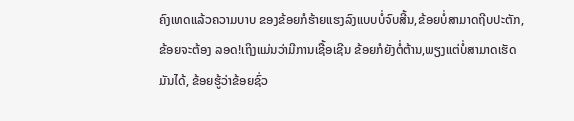ຄົງເທດແລ້ວຄວາມບາບ ຂອງຂ້ອຍກໍຮ້າຍແຮງລົງແບບບໍ່ຈົບສີ້ນ,ຂ້ອຍບໍ່ສາມາດຖີບປະຕັກ, ຂ້ອຍຈະຕ້ອງ ລອດ!ເຖິງແມ່ນວ່າມີການເຊື້ອເຊີນ ຂ້ອຍກໍຍັງຕໍ່ຕ້ານ,ພຽງແຕ່ບໍ່ສາມາດເຮັດມັນໄດ້, ຂ້ອຍຮູ້ວ່າຂ້ອຍຊົ່ວ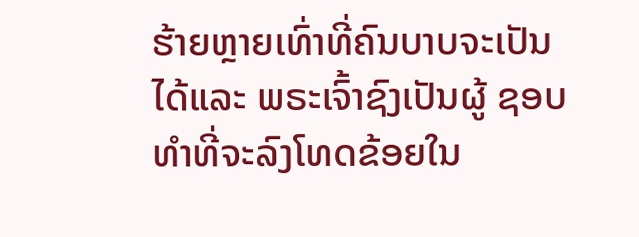ຮ້າຍຫຼາຍເທົ່າທີ່ຄົນບາບຈະເປັນໄດ້ແລະ ພຣະເຈົ້າຊົງເປັນຜູ້ ຊອບທໍາທີ່ຈະລົງໂທດຂ້ອຍໃນ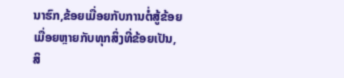ນາຮົກ,ຂ້ອຍເມື່ອຍກັບການຕໍ່ສູ້ຂ້ອຍເມື່ອຍຫຼາຍກັບທຸກສິ່ງທີ່ຂ້ອຍເປັນ, ສິ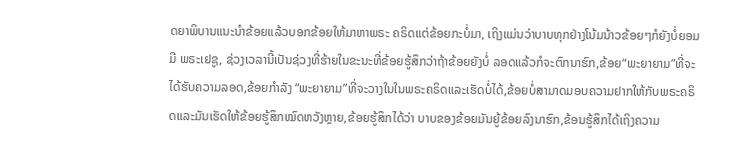ດຍາພິບານແນະນໍາຂ້ອຍແລ້ວບອກຂ້ອຍໃຫ້ມາຫາພຣະ ຄຣິດແຕ່ຂ້ອຍກະບໍ່ມາ, ເຖິງແມ່ນວ່າບາບທຸກຢ່າງໂນ້ມນ້າວຂ້ອຍໆກໍຍັງບໍ່ຍອມມີ ພຣະເຢຊູ, ຊ່ວງເວລານີ້ເປັນຊ່ວງທີ່ຮ້າຍໃນຂະນະທີ່ຂ້ອຍຮູ້ສຶກວ່າຖ້າຂ້ອຍຍັງບໍ່ ລອດແລ້ວກໍຈະຕົກນາຮົກ,ຂ້ອຍ“ພະຍາຍາມ”ທີ່ຈະໄດ້ຮັບຄວາມລອດ,ຂ້ອຍກໍາລັງ “ພະຍາຍາມ”ທີ່ຈະວາງໃນໃນພຣະຄຣິດແລະເຮັດບໍ່ໄດ້,ຂ້ອຍບໍ່ສາມາດມອບຄວາມຢາກໃຫ້ກັບພຣະຄຣິດແລະມັນເຮັດໃຫ້ຂ້ອຍຮູ້ສຶກໝົດຫວັງຫຼາຍ,ຂ້ອຍຮູ້ສຶກໄດ້ວ່າ ບາບຂອງຂ້ອຍມັນຍູ້ຂ້ອຍລົງນາຮົກ,ຂ້ອນຮູ້ສຶກໄດ້ເຖິງຄວາມ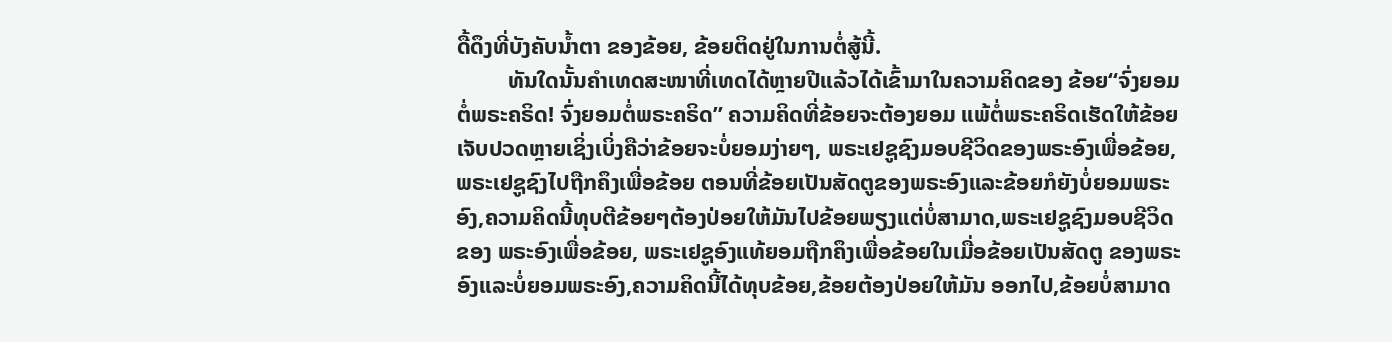ດື້ດຶງທີ່ບັງຄັບນໍ້າຕາ ຂອງຂ້ອຍ, ຂ້ອຍຕິດຢູ່ໃນການຕໍ່ສູ້ນີ້.
         ທັນໃດນັ້ນຄໍາເທດສະໜາທີ່ເທດໄດ້ຫຼາຍປີແລ້ວໄດ້ເຂົ້າມາໃນຄວາມຄິດຂອງ ຂ້ອຍ“ຈົ່ງຍອມຕໍ່ພຣະຄຣິດ! ຈົ່ງຍອມຕໍ່ພຣະຄຣິດ” ຄວາມຄິດທີ່ຂ້ອຍຈະຕ້ອງຍອມ ແພ້ຕໍ່ພຣະຄຣິດເຮັດໃຫ້ຂ້ອຍເຈັບປວດຫຼາຍເຊິ່ງເບິ່ງຄືວ່າຂ້ອຍຈະບໍ່ຍອມງ່າຍໆ, ພຣະເຢຊູຊົງມອບຊີວິດຂອງພຣະອົງເພື່ອຂ້ອຍ, ພຣະເຢຊູຊົງໄປຖືກຄຶງເພື່ອຂ້ອຍ ຕອນທີ່ຂ້ອຍເປັນສັດຕູຂອງພຣະອົງແລະຂ້ອຍກໍຍັງບໍ່ຍອມພຣະອົງ,ຄວາມຄິດນີ້ທຸບຕີຂ້ອຍໆຕ້ອງປ່ອຍໃຫ້ມັນໄປຂ້ອຍພຽງແຕ່ບໍ່ສາມາດ,ພຣະເຢຊູຊົງມອບຊີວິດຂອງ ພຣະອົງເພື່ອຂ້ອຍ, ພຣະເຢຊູອົງແທ້ຍອມຖືກຄຶງເພື່ອຂ້ອຍໃນເມື່ອຂ້ອຍເປັນສັດຕູ ຂອງພຣະອົງແລະບໍ່ຍອມພຣະອົງ,ຄວາມຄິດນີ້ໄດ້ທຸບຂ້ອຍ,ຂ້ອຍຕ້ອງປ່ອຍໃຫ້ມັນ ອອກໄປ,ຂ້ອຍບໍ່ສາມາດ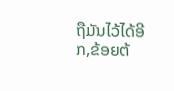ຖືມັນໄວ້ໄດ້ອີກ,ຂ້ອຍຕ້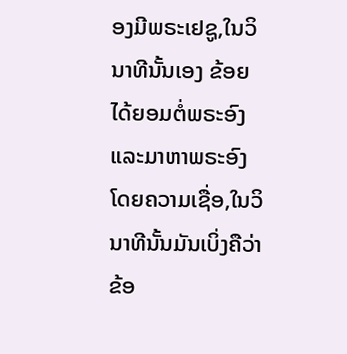ອງມີພຣະເຢຊູ,ໃນວິນາທີນັ້ນເອງ ຂ້ອຍໄດ້ຍອມຕໍ່ພຣະອົງແລະມາຫາພຣະອົງໂດຍຄວາມເຊື່ອ,ໃນວິນາທີນັ້ນມັນເບິ່ງຄືວ່າຂ້ອ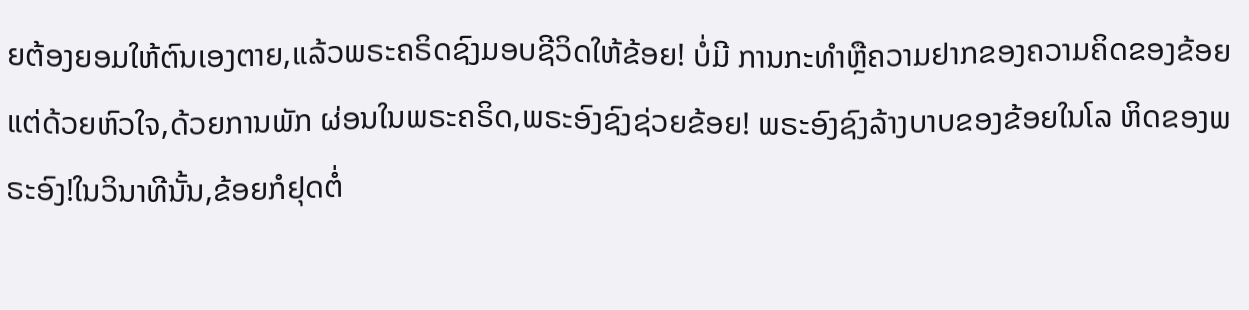ຍຕ້ອງຍອມໃຫ້ຕົນເອງຕາຍ,ແລ້ວພຣະຄຣິດຊົງມອບຊີວິດໃຫ້ຂ້ອຍ! ບໍ່ມີ ການກະທໍາຫຼືຄວາມຢາກຂອງຄວາມຄິດຂອງຂ້ອຍແຕ່ດ້ວຍຫົວໃຈ,ດ້ວຍການພັກ ຜ່ອນໃນພຣະຄຣິດ,ພຣະອົງຊົງຊ່ວຍຂ້ອຍ! ພຣະອົງຊົງລ້າງບາບຂອງຂ້ອຍໃນໂລ ຫິດຂອງພຣະອົງ!ໃນວິນາທີນັ້ນ,ຂ້ອຍກໍຢຸດຕໍ່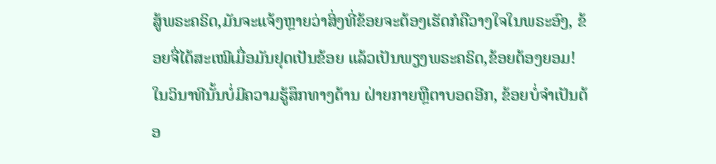ສູ້ພຣະຄຣິດ,ມັນຈະແຈ້ງຫຼາຍວ່າສິ່ງທີ່ຂ້ອຍຈະຕ້ອງເຮັດກໍຄືວາງໃຈໃນພຣະອົງ, ຂ້ອຍຈື່ໄດ້ສະເໝີເມື່ອມັນຢຸດເປັນຂ້ອຍ ແລ້ວເປັນພຽງພຣະຄຣິດ,ຂ້ອຍຕ້ອງຍອມ! ໃນວິນາທີນັ້ນບໍ່ມີຄວາມຮູ້ສຶກທາງດ້ານ ຝ່າຍກາຍຫຼືຕາບອດອີກ, ຂ້ອຍບໍ່ຈໍາເປັນຕ້ອ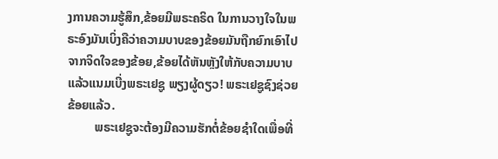ງການຄວາມຮູ້ສຶກ,ຂ້ອຍມີພຣະຄຣິດ ໃນການວາງໃຈໃນພຣະອົງມັນເບິ່ງຄືວ່າຄວາມບາບຂອງຂ້ອຍມັນຖືກຍົກເອົາໄປ ຈາກຈິດໃຈຂອງຂ້ອຍ,ຂ້ອຍໄດ້ຫັນຫຼັງໃຫ້ກັບຄວາມບາບແລ້ວແນມເບີ່ງພຣະເຢຊູ ພຽງຜູ້ດຽວ! ພຣະເຢຊູຊົງຊ່ວຍຂ້ອຍແລ້ວ.
         ພຣະເຢຊູຈະຕ້ອງມີຄວາມຮັກຕໍ່ຂ້ອຍຊໍາໃດເພື່ອທີ່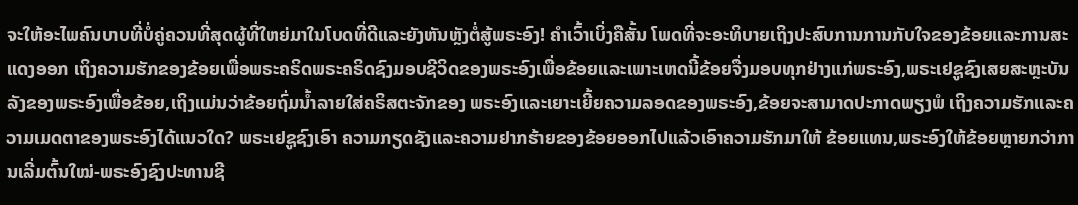ຈະໃຫ້ອະໄພຄົນບາບທີ່ບໍ່ຄູ່ຄວນທີ່ສຸດຜູ້ທີ່ໃຫຍ່ມາໃນໂບດທີ່ດີແລະຍັງຫັນຫຼັງຕໍ່ສູ້ພຣະອົງ! ຄໍາເວົ້າເບິ່ງຄືສັ້ນ ໂພດທີ່ຈະອະທິບາຍເຖິງປະສົບການການກັບໃຈຂອງຂ້ອຍແລະການສະແດງອອກ ເຖິງຄວາມຮັກຂອງຂ້ອຍເພື່ອພຣະຄຣິດພຣະຄຣິດຊົງມອບຊີວິດຂອງພຣະອົງເພື່ອຂ້ອຍແລະເພາະເຫດນີ້ຂ້ອຍຈື່ງມອບທຸກຢ່າງແກ່ພຣະອົງ,ພຣະເຢຊູຊົງເສຍສະຫຼະບັນລັງຂອງພຣະອົງເພື່ອຂ້ອຍ,ເຖິງແມ່ນວ່າຂ້ອຍຖົ່ມນໍ້າລາຍໃສ່ຄຣິສຕະຈັກຂອງ ພຣະອົງແລະເຍາະເຍີ້ຍຄວາມລອດຂອງພຣະອົງ,ຂ້ອຍຈະສາມາດປະກາດພຽງພໍ ເຖິງຄວາມຮັກແລະຄວາມເມດຕາຂອງພຣະອົງໄດ້ແນວໃດ? ພຣະເຢຊູຊົງເອົາ ຄວາມກຽດຊັງແລະຄວາມຢາກຮ້າຍຂອງຂ້ອຍອອກໄປແລ້ວເອົາຄວາມຮັກມາໃຫ້ ຂ້ອຍແທນ,ພຣະອົງໃຫ້ຂ້ອຍຫຼາຍກວ່າການເລີ່ມຕົ້ນໃໝ່-ພຣະອົງຊົງປະທານຊີ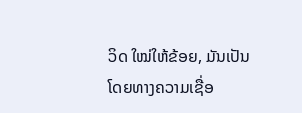ວິດ ໃໝ່ໃຫ້ຂ້ອຍ, ມັນເປັນໂດຍທາງຄວາມເຊື່ອ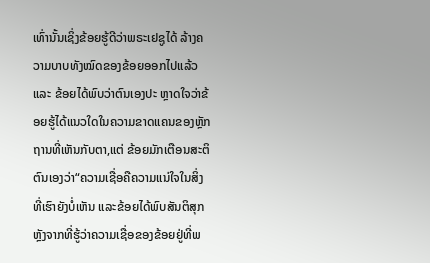ເທົ່ານັ້ນເຊິ່ງຂ້ອຍຮູ້ດີວ່າພຣະເຢຊູໄດ້ ລ້າງຄວາມບາບທັງໝົດຂອງຂ້ອຍອອກໄປແລ້ວແລະ ຂ້ອຍໄດ້ພົບວ່າຕົນເອງປະ ຫຼາດໃຈວ່າຂ້ອຍຮູ້ໄດ້ແນວໃດໃນຄວາມຂາດແຄນຂອງຫຼັກຖານທີ່ເຫັນກັບຕາ,ແຕ່ ຂ້ອຍມັກເຕືອນສະຕິຕົນເອງວ່າ“ຄວາມເຊື່ອຄືຄວາມແນ່ໃຈໃນສິ່ງທີ່ເຮົາຍັງບໍ່ເຫັນ ແລະຂ້ອຍໄດ້ພົບສັນຕິສຸກ ຫຼັງຈາກທີ່ຮູ້ວ່າຄວາມເຊື່ອຂອງຂ້ອຍຢູ່ທີ່ພ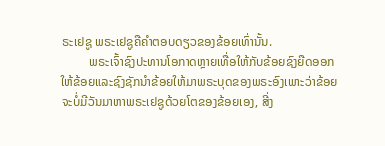ຣະເຢຊູ ພຣະເຢຊູຄືຄໍາຕອບດຽວຂອງຂ້ອຍເທົ່ານັ້ນ.
         ພຣະເຈົ້າຊົງປະທານໂອກາດຫຼາຍເທື່ອໃຫ້ກັບຂ້ອຍຊົງຍືດອອກໃຫ້ຂ້ອຍແລະຊົງຊັກນໍາຂ້ອຍໃຫ້ມາພຣະບຸດຂອງພຣະອົງເພາະວ່າຂ້ອຍຈະບໍ່ມີວັນມາຫາພຣະເຢຊູດ້ວຍໂຕຂອງຂ້ອຍເອງ, ສີ່ງ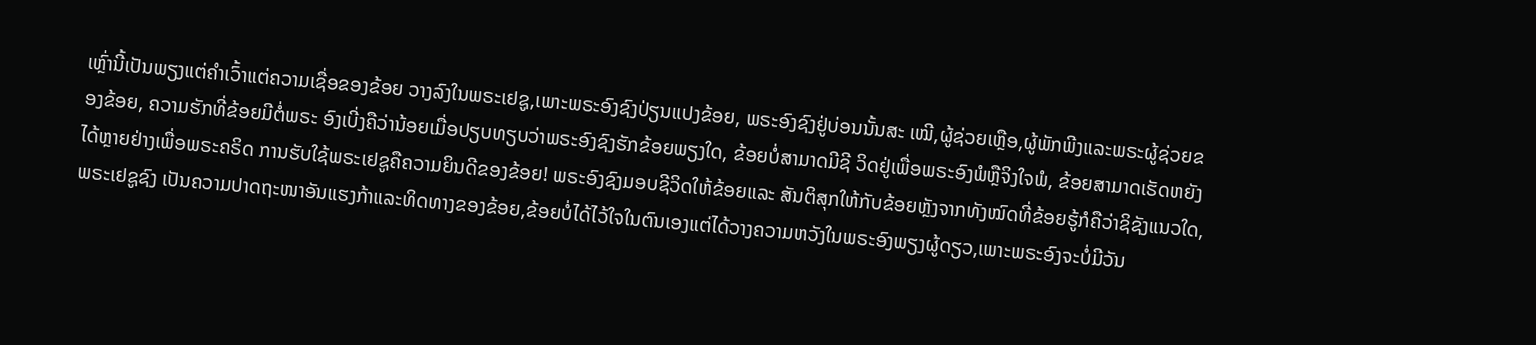ເຫຼົ່ານີ້ເປັນພຽງແຕ່ຄໍາເວົ້າແຕ່ຄວາມເຊື່ອຂອງຂ້ອຍ ວາງລົງໃນພຣະເຢຊູ,ເພາະພຣະອົງຊົງປ່ຽນແປງຂ້ອຍ, ພຣະອົງຊົງຢູ່ບ່ອນນັ້ນສະ ເໝີ,ຜູ້ຊ່ວຍເຫຼືອ,ຜູ້ພັກພີງແລະພຣະຜູ້ຊ່ວຍຂອງຂ້ອຍ, ຄວາມຮັກທີ່ຂ້ອຍມີຕໍ່ພຣະ ອົງເບີ່ງຄືວ່ານ້ອຍເມື່ອປຽບທຽບວ່າພຣະອົງຊົງຮັກຂ້ອຍພຽງໃດ, ຂ້ອຍບໍ່ສາມາດມີຊີ ວິດຢູ່ເພື່ອພຣະອົງພໍຫຼືຈິງໃຈພໍ, ຂ້ອຍສາມາດເຮັດຫຍັງໄດ້ຫຼາຍຢ່າງເພື່ອພຣະຄຣິດ ການຮັບໃຊ້ພຣະເຢຊູຄືຄວາມຍິນດີຂອງຂ້ອຍ! ພຣະອົງຊົງມອບຊີວິດໃຫ້ຂ້ອຍແລະ ສັນຕິສຸກໃຫ້ກັບຂ້ອຍຫຼັງຈາກທັງໝົດທີ່ຂ້ອຍຮູ້ກໍຄືວ່າຊິຊັງແນວໃດ, ພຣະເຢຊູຊົງ ເປັນຄວາມປາດຖະໜາອັນແຮງກ້າແລະທິດທາງຂອງຂ້ອຍ,ຂ້ອຍບໍ່ໄດ້ໄວ້ໃຈໃນຕົນເອງແຕ່ໄດ້ວາງຄວາມຫວັງໃນພຣະອົງພຽງຜູ້ດຽວ,ເພາະພຣະອົງຈະບໍ່ມີວັນ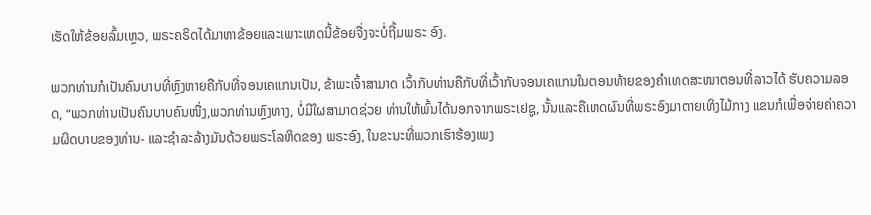ເຮັດໃຫ້ຂ້ອຍລົ້ມເຫຼວ, ພຣະຄຣິດໄດ້ມາຫາຂ້ອຍແລະເພາະເຫດນີ້ຂ້ອຍຈື່ງຈະບໍ່ຖີ້ມພຣະ ອົງ.

ພວກທ່ານກໍເປັນຄົນບາບທີ່ຫຼົງຫາຍຄືກັບທີ່ຈອນເຄແກນເປັນ, ຂ້າພະເຈົ້າສາມາດ ເວົ້າກັບທ່ານຄືກັບທີ່ເວົ້າກັບຈອນເຄແກນໃນຕອນທ້າຍຂອງຄໍາເທດສະໜາຕອນທີ່ລາວໄດ້ ຮັບຄວາມລອດ, “ພວກທ່ານເປັນຄົນບາບຄົນໜື່ງ,ພວກທ່ານຫຼົງທາງ, ບໍ່ມີໃຜສາມາດຊ່ວຍ ທ່ານໃຫ້ພົ້ນໄດ້ນອກຈາກພຣະເຢຊູ, ນັ້ນແລະຄືເຫດຜົນທີ່ພຣະອົງມາຕາຍເທິງໄມ້ກາງ ແຂນກໍເພື່ອຈ່າຍຄ່າຄວາມຜິດບາບຂອງທ່ານ- ແລະຊໍາລະລ້າງມັນດ້ວຍພຣະໂລຫິດຂອງ ພຣະອົງ, ໃນຂະນະທີ່ພວກເຮົາຮ້ອງເພງ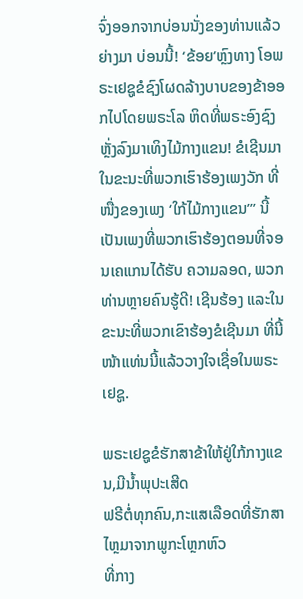ຈົ່ງອອກຈາກບ່ອນນັ່ງຂອງທ່ານແລ້ວຍ່າງມາ ບ່ອນນີ້! ‘ຂ້ອຍ’ຫຼົງທາງ ໂອພຣະເຢຊູຂໍຊົງໂຜດລ້າງບາບຂອງຂ້າອອກໄປໂດຍພຣະໂລ ຫິດທີ່ພຣະອົງຊົງຫຼັ່ງລົງມາເທິງໄມ້ກາງແຂນ! ຂໍເຊີນມາໃນຂະນະທີ່ພວກເຮົາຮ້ອງເພງວັກ ທີ່ໜື່ງຂອງເພງ ‘ໃກ້ໄມ້ກາງແຂນ’” ນີ້ເປັນເພງທີ່ພວກເຮົາຮ້ອງຕອນທີ່ຈອນເຄແກນໄດ້ຮັບ ຄວາມລອດ, ພວກທ່ານຫຼາຍຄົນຮູ້ດີ! ເຊີນຮ້ອງ ແລະໃນຂະນະທີ່ພວກເຂົາຮ້ອງຂໍເຊີນມາ ທີ່ນີ້ໜ້າແທ່ນນີ້ແລ້ວວາງໃຈເຊື່ອໃນພຣະເຢຊູ.

ພຣະເຢຊູຂໍຮັກສາຂ້າໃຫ້ຢູ່ໃກ້ກາງແຂນ,ມີນໍ້າພຸປະເສີດ
ຟຣີຕໍ່ທຸກຄົນ,ກະແສເລືອດທີ່ຮັກສາໄຫຼມາຈາກພູກະໂຫຼກຫົວ
ທີ່ກາງ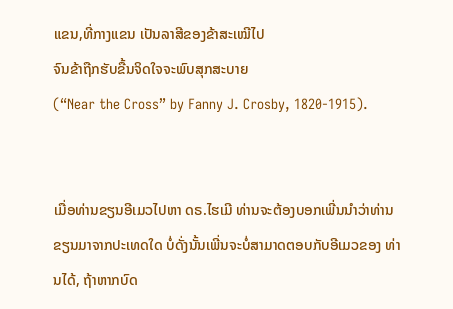ແຂນ,ທີ່ກາງແຂນ ເປັນລາສີຂອງຂ້າສະເໝີໄປ
ຈົນຂ້າຖືກຮັບຂື້ນຈິດໃຈຈະພົບສຸກສະບາຍ
(“Near the Cross” by Fanny J. Crosby, 1820-1915).


ເມື່ອທ່ານຂຽນອີເມວໄປຫາ ດຣ.ໄຮເມີ ທ່ານຈະຕ້ອງບອກເພີ່ນນໍາວ່າທ່ານ ຂຽນມາຈາກປະເທດໃດ ບໍ່ດັ່ງນັ້ນເພີ່ນຈະບໍ່ສາມາດຕອບກັບອີເມວຂອງ ທ່ານໄດ້, ຖ້າຫາກບົດ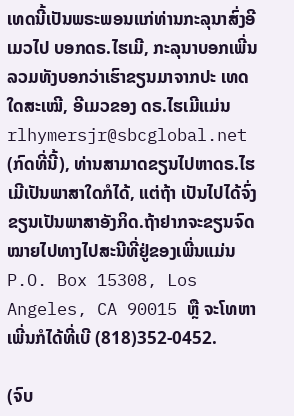ເທດນີ້ເປັນພຣະພອນແກ່ທ່ານກະລຸນາສົ່ງອີເມວໄປ ບອກດຣ.ໄຮເມີ, ກະລຸນາບອກເພີ່ນລວມທັງບອກວ່າເຮົາຂຽນມາຈາກປະ ເທດໃດສະເໝີ, ອີເມວຂອງ ດຣ.ໄຮເມີແມ່ນ rlhymersjr@sbcglobal.net (ກົດທີ່ນີ້), ທ່ານສາມາດຂຽນໄປຫາດຣ.ໄຮເມີເປັນພາສາໃດກໍໄດ້, ແຕ່ຖ້າ ເປັນໄປໄດ້ຈົ່ງຂຽນເປັນພາສາອັງກິດ.ຖ້າຢາກຈະຂຽນຈົດໝາຍໄປທາງໄປສະນີທີ່ຢູ່ຂອງເພີ່ນແມ່ນ P.O. Box 15308, Los Angeles, CA 90015 ຫຼື ຈະໂທຫາເພີ່ນກໍໄດ້ທີ່ເບີ (818)352-0452.

(ຈົບ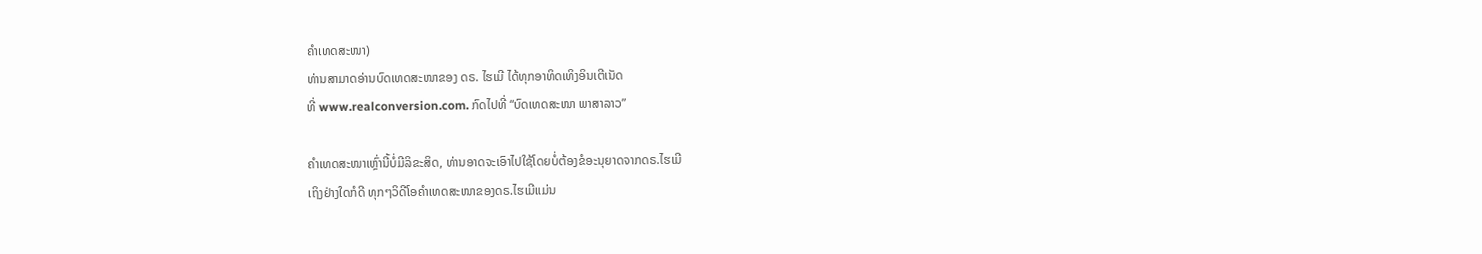ຄຳເທດສະໜາ)
ທ່ານສາມາດອ່ານບົດເທດສະໜາຂອງ ດຣ. ໄຮເມີ ໄດ້ທຸກອາທິດເທິງອິນເຕີເນັດ
ທີ່ www.realconversion.com. ກົດໄປທີ່ “ບົດເທດສະໜາ ພາສາລາວ”

ຄໍາເທດສະໜາເຫຼົ່ານີ້ບໍ່ມີລິຂະສິດ, ທ່ານອາດຈະເອົາໄປໃຊ້ໂດຍບໍ່ຕ້ອງຂໍອະນຸຍາດຈາກດຣ.ໄຮເມີ
ເຖິງຢ່າງໃດກໍດີ ທຸກໆວິດີໂອຄໍາເທດສະໜາຂອງດຣ.ໄຮເມີແມ່ນ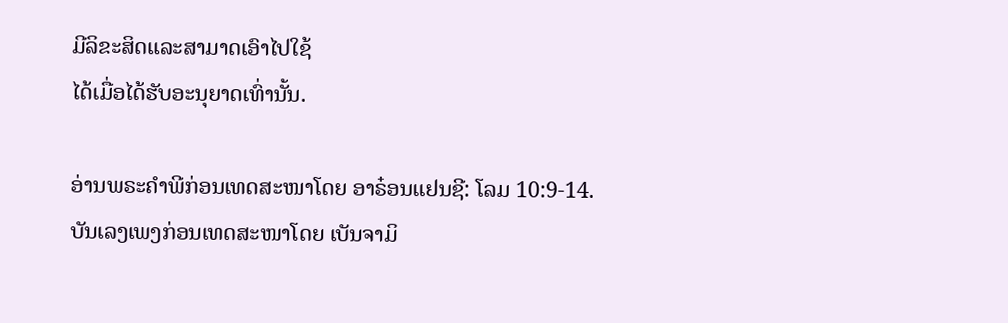ມີລິຂະສິດແລະສາມາດເອົາໄປໃຊ້
ໄດ້ເມື່ອໄດ້ຮັບອະນຸຍາດເທົ່ານັ້ນ.

ອ່ານພຣະຄໍາພີກ່ອນເທດສະໜາໂດຍ ອາຣ໋ອນແຢນຊີ: ໂລມ 10:9-14.
ບັນເລງເພງກ່ອນເທດສະໜາໂດຍ ເບັນຈາມິ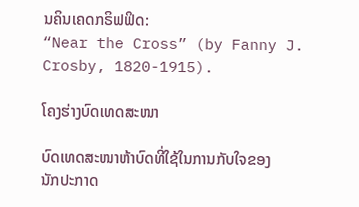ນຄິນເຄດກຣິຟຟິດ:
“Near the Cross” (by Fanny J. Crosby, 1820-1915).

ໂຄງຮ່າງບົດເທດສະໜາ

ບົດເທດສະໜາຫ້າບົດທີ່ໃຊ້ໃນການກັບໃຈຂອງ
ນັກປະກາດ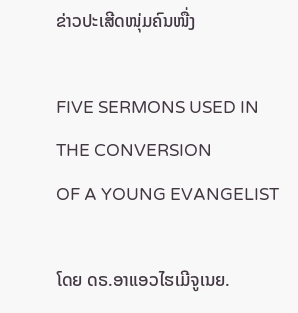ຂ່າວປະເສີດໜຸ່ມຄົນໜື່ງ

FIVE SERMONS USED IN THE CONVERSION
OF A YOUNG EVANGELIST

ໂດຍ ດຣ.ອາແອວໄຮເມີຈູເນຍ.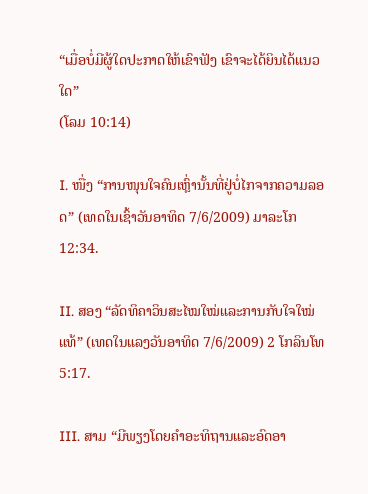“ເມື່ອບໍ່ມີຜູ້ໃດປະກາດໃຫ້ເຂົາຟັງ ເຂົາຈະໄດ້ຍິນໄດ້ແນວໃດ”
(ໂລມ 10:14)

I. ໜື່ງ “ການໜຸນໃຈຄົນເຫຼົ່ານັ້ນທີ່ຢູ່ບໍ່ໄກຈາກຄວາມລອດ” (ເທດໃນເຊົ້າວັນອາທິດ 7/6/2009) ມາລະໂກ 12:34.

II. ສອງ “ລັດທິຄາວິນສະໄໝໃໝ່ແລະການກັບໃຈໃໝ່ແທ້” (ເທດໃນແລງວັນອາທິດ 7/6/2009) 2 ໂກລິນໂທ 5:17.

III. ສາມ “ມີພຽງໂດຍຄໍາອະທິຖານແລະອົດອາ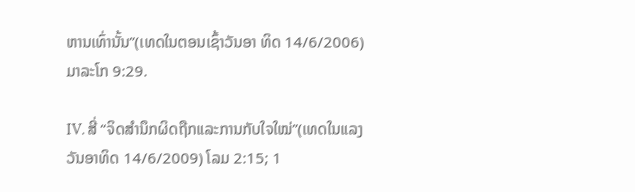ຫານເທົ່ານັ້ນ”(ເທດໃນຕອນເຊົ້າວັນອາ ທິດ 14/6/2006) ມາລະໂກ 9:29.

IV. ສີ່ “ຈິດສໍານຶກຜິດຖືກແລະການກັບໃຈໃໝ່”(ເທດໃນແລງວັນອາທິດ 14/6/2009) ໂລມ 2:15; 1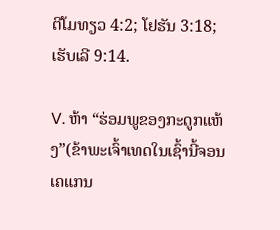ຕີໂມທຽວ 4:2; ໂຢຮັນ 3:18; ເຮັບເລີ 9:14.

V. ຫ້າ “ຮ່ອມພູຂອງກະດູກແຫ້ງ”(ຂ້າພະເຈົ້າເທດໃນເຊົ້ານີ້ຈອນເຄແກນ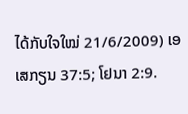ໄດ້ກັບໃຈໃໝ່ 21/6/2009) ເອເສກຽນ 37:5; ໂຢນາ 2:9.